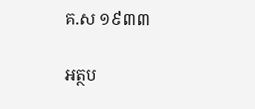គ.ស ១៩៣៣

អត្ថប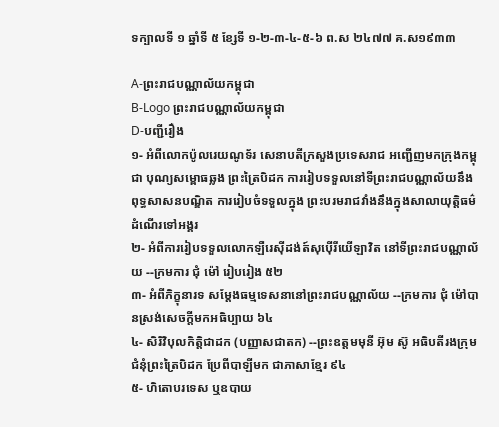ទក្បាលទី ១ ឆ្នាំទី ៥ ខ្សែទី ១-២-៣-៤-៥-៦ ព.ស ២៤៧៧ គ.ស១៩៣៣

A-ព្រះរាជបណ្ណាល័យកម្ពុជា
B-Logo ព្រះរាជបណ្ណាល័យកម្ពុជា
D-បញ្ជីរឿង
១- អំពីលោកប៉ូលរេយណូទ័រ សេនាបតីក្រសួងប្រទេសរាជ អញ្ជើញមកក្រុងកម្ពុជា បុណ្យសម្ពោធឆ្លង ព្រះត្រៃបិដក ការរៀបទទួលនៅទីព្រះរាជបណ្ណាល័យនឹងពុទ្ធសាសនបណ្ឌិត ការរៀបចំទទួលក្នុង ព្រះបរមរាជវាំងនឹងក្នុងសាលាយុត្តិធម៌ ដំណើរទៅអង្គរ
២- អំពីការរៀបទទួលលោកឡឺរេស៊ីដង់ត៍សុប៉ើរីយើឡាវិត នៅទីព្រះរាជបណ្ណាល័យ --ក្រមការ ជុំ ម៉ៅ រៀបរៀង ៥២
៣- អំពីភិក្ខុនារទ សម្ដែងធម្មទេសនានៅព្រះរាជបណ្ណាល័យ --ក្រមការ ជុំ ម៉ៅបានស្រង់សេចក្ដីមកអធិប្បាយ ៦៤
៤- សិរិវិបុលកិត្តិជាដក (បញ្ញាសជាតក) --ព្រះឧត្ដមមុនី អ៊ុម ស៊ូ អធិបតីរងក្រុមជំនុំព្រះត្រៃបិដក ប្រែពីបាឡីមក ជាភាសាខ្មែរ ៩៤
៥- ហិតោបរទេស ឬឧបាយ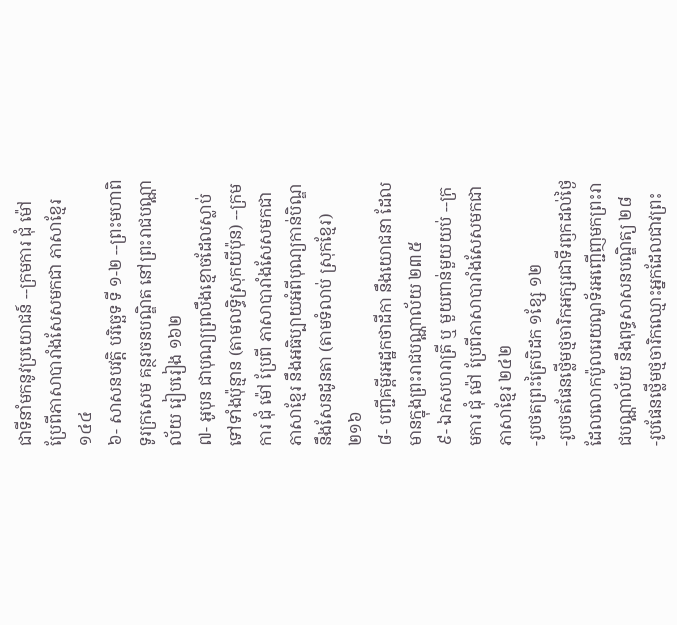ជាទីនាំមកនូវប្រយោជន៍ --ក្រមការ ជុំ ម៉ៅ ប្រែពីភាសាបារាំងសែសមកជា ភាសាខ្មែរ ១៤៤
៦- សាសនបវត្តិ បរិច្ឆេទ ទី ១-២ --ព្រះមហាពិទូរក្រសេម គន្ថរចនបណ្ឌិត នៅព្រះរាជបណ្ណាល័យ រៀបរៀង ១៦២
៧- អូបុន ជាបុណ្យព្រលឹងខ្មោចដែលស្លាប់ទៅទាំងប៉ុន្មាន (តាមលទ្ធិស្រុកយីប៉ុន) --ក្រមការ ជុំ ម៉ៅ ប្រែពី ភាសាបារាំងសែសមកជាភាសាខ្មែរ នឹងអធិប្បាយអំពីបុណ្យកាន់បិណ្ឌ នឹងសែនដូនតា (តាមទំលាប់ ស្រុកខ្មែរ) ២១៦
៨- បញ្ជីគម្ពីរអដ្ឋកថាដីកា នឹងយោជនា ដែលមានក្នុងព្រះរាជបណ្ណាល័យ ២៣៥
៩- ឯកសហរាត្រី ឬ មួយពាន់មួយយប់ --ក្រមការ ជុំ ម៉ៅ ប្រែពីភាសាបារាំងសែសមកជាភាសាខ្មែរ ២៤២
-រូបថតព្រះត្រៃបិដក ១ខ្សែ ១២
-រូបថតផែនថ្លើមថ្មចារិកអក្សរជាទីរឭកដល់ថ្ងៃដែលលោកប៉ូលរេយណូទ័រអញ្ជើញមកព្រះរាជបណ្ណាល័យ នឹងពុទ្ធសាសនបណ្ឌិត្យ ២៨
-រូបផែនថ្លើមថ្មចារិកឈ្មោះអ្នកដែលជាវព្រះ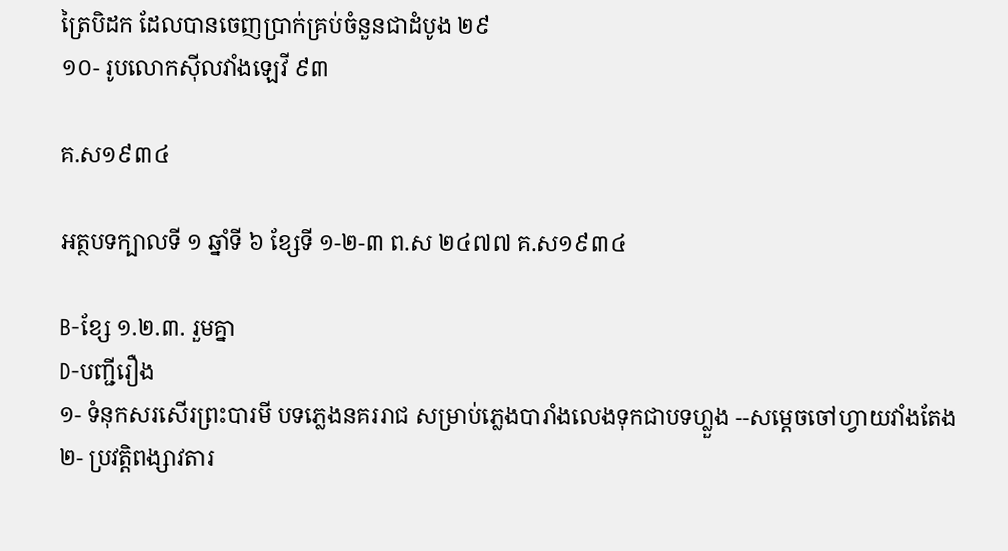ត្រៃបិដក ដែលបានចេញប្រាក់គ្រប់ចំនួនជាដំបូង ២៩
១០- រូបលោកស៊ីលវាំងឡេវី ៩៣

គ.ស១៩៣៤

អត្ថបទក្បាលទី ១ ឆ្នាំទី ៦ ខ្សែទី ១-២-៣ ព.ស ២៤៧៧ គ.ស១៩៣៤

B-ខ្សែ ១.២.៣. រួមគ្នា
D-បញ្ជីរឿង
១- ទំនុកសរសើរព្រះបារមី បទភ្លេងនគររាជ សម្រាប់ភ្លេងបារាំងលេងទុកជាបទហ្លួង --សម្ដេចចៅហ្វាយវាំងតែង
២- ប្រវត្តិពង្សាវតារ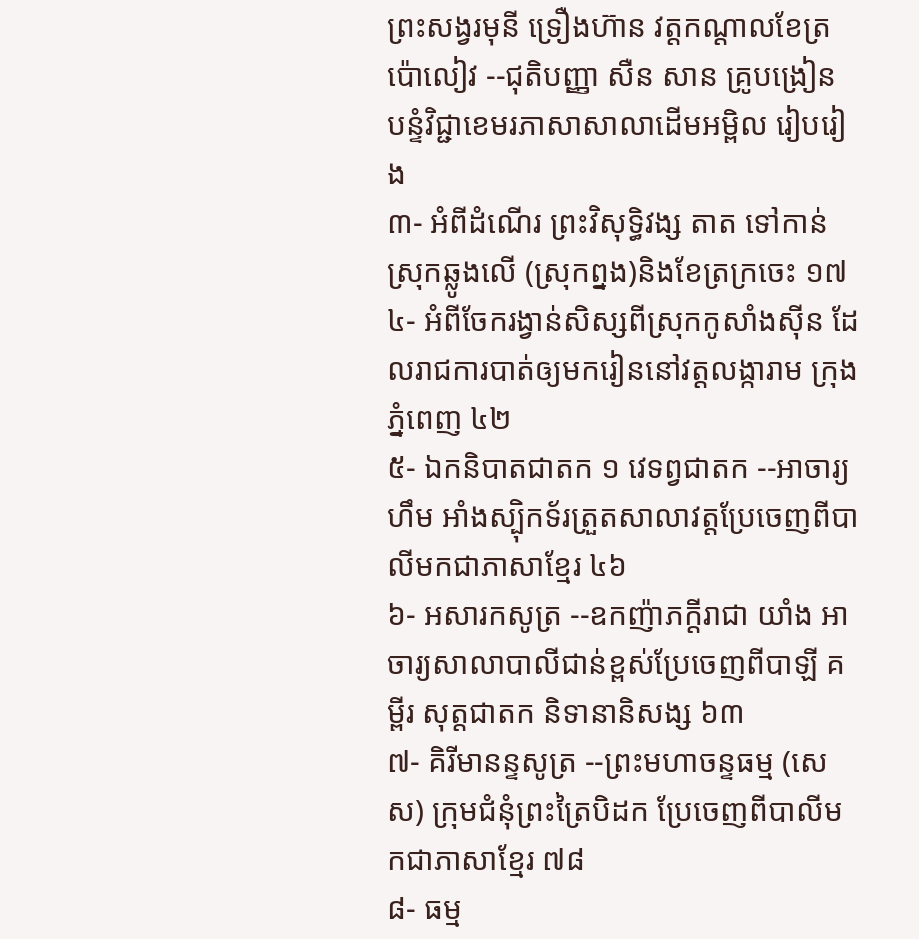ព្រះសង្វរមុនី ទ្រឿងហ៊ាន វត្តកណ្ដាលខែត្រប៉ោលៀវ --ជុតិបញ្ញា សឺន សាន គ្រូបង្រៀន បន្ទំវិជ្ជាខេមរភាសាសាលាដើមអម្ពិល រៀបរៀង
៣- អំពីដំណើរ ព្រះវិសុទ្ធិវង្ស តាត ទៅកាន់ស្រុកឆ្លូងលើ (ស្រុកព្នង)និងខែត្រក្រចេះ ១៧
៤- អំពីចែករង្វាន់សិស្សពីស្រុកកូសាំងស៊ីន ដែលរាជការបាត់ឲ្យមករៀននៅវត្តលង្ការាម ក្រុងភ្នំពេញ ៤២
៥- ឯកនិបាតជាតក ១ វេទព្វជាតក --អាចារ្យ ហឹម អាំងស្ប៉ិកទ័រត្រួតសាលាវត្តប្រែចេញពីបាលីមកជាភាសាខ្មែរ ៤៦
៦- អសារកសូត្រ --ឧកញ៉ាភក្ដីរាជា យាំង អាចារ្យសាលាបាលីជាន់ខ្ពស់ប្រែចេញពីបាឡី គម្ពីរ សុត្តជាតក និទានានិសង្ស ៦៣
៧- គិរីមានន្ទសូត្រ --ព្រះមហាចន្ទធម្ម (សេស) ក្រុមជំនុំព្រះត្រៃបិដក ប្រែចេញពីបាលីមកជាភាសាខ្មែរ ៧៨
៨- ធម្ម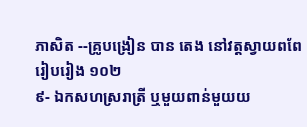ភាសិត --គ្រូបង្រៀន បាន តេង នៅវត្តស្វាយពពែរៀបរៀង ១០២
៩- ឯកសហស្ររាត្រី ឬមួយពាន់មួយយ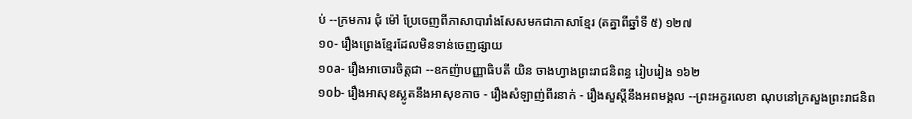ប់ --ក្រមការ ជុំ ម៉ៅ ប្រែចេញពីភាសាបារាំងសែសមកជាភាសាខ្មែរ (តគ្នាពីឆ្នាំទី ៥) ១២៧
១០- រឿងព្រេងខ្មែរដែលមិនទាន់ចេញផ្សាយ
១០a- រឿងអាចោរចិត្តជា --ឧកញ៉ាបញ្ញាធិបតី យិន ចាងហ្វាងព្រះរាជនិពន្ធ រៀបរៀង ១៦២
១០b- រឿងអាសុខស្លូតនឹងអាសុខកាច - រឿងសំឡាញ់ពីរនាក់ - រឿងសួស្ដីនឹងអពមង្គល --ព្រះអក្ខរលេខា ណុបនៅក្រសួងព្រះរាជនិព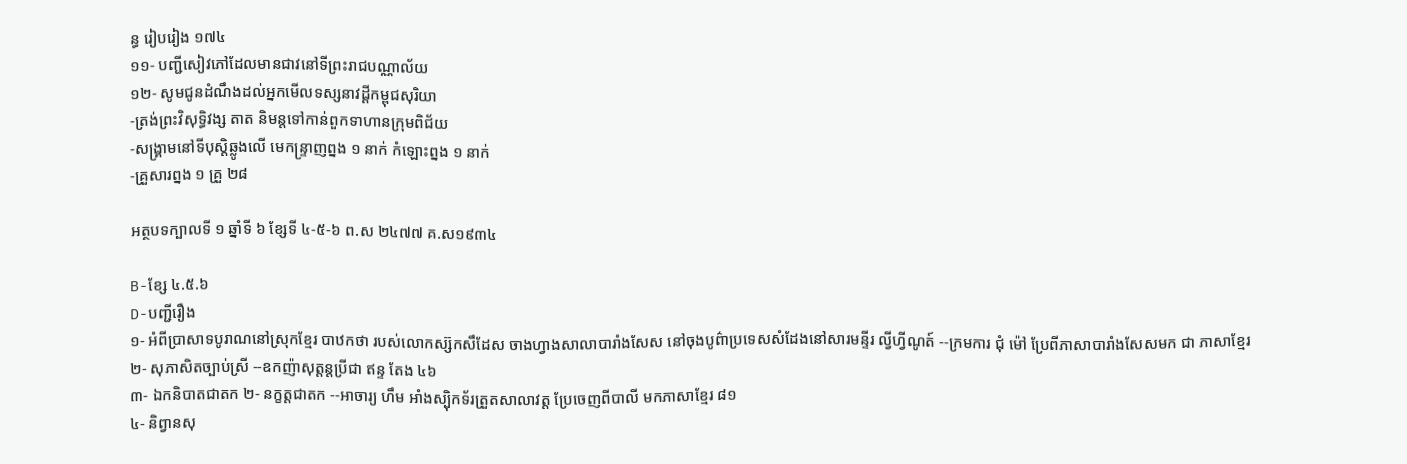ន្ធ រៀបរៀង ១៧៤
១១- បញ្ជីសៀវភៅដែលមានជាវនៅទីព្រះរាជបណ្ណាល័យ
១២- សូមជូនដំណឹងដល់អ្នកមើលទស្សនាវដ្ដីកម្ពុជសុរិយា
-ត្រង់ព្រះវិសុទ្ធិវង្ស តាត និមន្តទៅកាន់ពួកទាហានក្រុមពិជ័យ
-សង្គ្រាមនៅទីបុស្ដិឆ្លូងលើ មេកន្ទ្រាញព្នង ១ នាក់ កំឡោះព្នង ១ នាក់
-គ្រួសារព្នង ១ គ្រួ ២៨

អត្ថបទក្បាលទី ១ ឆ្នាំទី ៦ ខ្សែទី ៤-៥-៦ ព.ស ២៤៧៧ គ.ស១៩៣៤

B-ខ្សែ ៤.៥.៦
D-បញ្ជីរឿង
១- អំពីប្រាសាទបូរាណនៅស្រុកខ្មែរ បាឋកថា របស់លោកស្ស៊កសឹដែស ចាងហ្វាងសាលាបារាំងសែស នៅចុងបូព៌ាប្រទេសសំដែងនៅសារមន្ទីរ ល្វីហ្វីណូត៍ --ក្រមការ ជុំ ម៉ៅ ប្រែពីភាសាបារាំងសែសមក ជា ភាសាខ្មែរ
២- សុភាសិតច្បាប់ស្រី --ឧកញ៉ាសុត្ដន្ដប្រីជា ឥន្ទ តែង ៤៦
៣- ឯកនិបាតជាតក ២- នក្ខត្តជាតក --អាចារ្យ ហឹម អាំងស្ប៉ិកទ័រត្រួតសាលាវត្ត ប្រែចេញពីបាលី មកភាសាខ្មែរ ៨១
៤- និព្វានសុ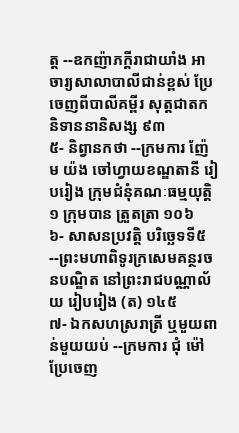ត្ត --ឧកញ៉ាភក្ដីរាជាយាំង អាចារ្យសាលាបាលីជាន់ខ្ពស់ ប្រែចេញពីបាលីគម្ពីរ សុត្ដជាតក និទាននានិសង្ស ៩៣
៥- និព្វានកថា --ក្រមការ ញ៉ែម យ៉ង ចៅហ្វាយខណ្ឌតានី រៀបរៀង ក្រុមជំនុំគណៈធម្មយុត្តិ ១ ក្រុមបាន ត្រួតត្រា ១០៦
៦- សាសនប្រវត្ដិ បរិច្ឆេទទី៥ --ព្រះមហាពិទូរក្រសេមគន្ថរចនបណ្ឌិត នៅព្រះរាជបណ្ណាល័យ រៀបរៀង (ត) ១៤៥
៧- ឯកសហស្ររាត្រី ឬមួយពាន់មួយយប់ --ក្រមការ ជុំ ម៉ៅ ប្រែចេញ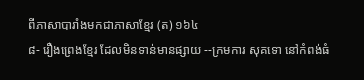ពីភាសាបារាំងមកជាភាសាខ្មែរ (ត) ១៦៤
៨- រឿងព្រេងខ្មែរ ដែលមិនទាន់មានផ្សាយ --ក្រមការ សុគទោ នៅកំពង់ធំ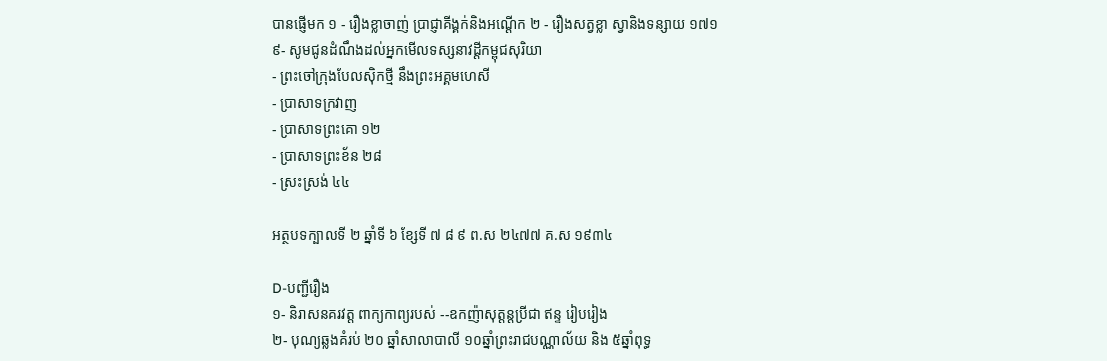បានផ្ញើមក ១ - រឿងខ្លាចាញ់ ប្រាជ្ញាគីង្គក់និងអណ្ដើក ២ - រឿងសត្វខ្លា ស្វានិងទន្សាយ ១៧១
៩- សូមជូនដំណឹងដល់អ្នកមើលទស្សនាវដ្ដីកម្ពុជសុរិយា
- ព្រះចៅក្រុងបែលស៊ិកថ្មី នឹងព្រះអគ្គមហេសី
- ប្រាសាទក្រវាញ
- ប្រាសាទព្រះគោ ១២
- ប្រាសាទព្រះខ័ន ២៨
- ស្រះស្រង់ ៤៤

អត្ថបទក្បាលទី ២ ឆ្នាំទី ៦ ខ្សែទី ៧ ៨ ៩ ព.ស ២៤៧៧ គ.ស ១៩៣៤

D-បញ្ជីរឿង
១- និរាសនគរវត្ត ពាក្យកាព្យរបស់ --ឧកញ៉ាសុត្ដន្ដប្រីជា ឥន្ទ រៀបរៀង
២- បុណ្យឆ្លងគំរប់ ២០ ឆ្នាំសាលាបាលី ១០ឆ្នាំព្រះរាជបណ្ណាល័យ និង ៥ឆ្នាំពុទ្ធ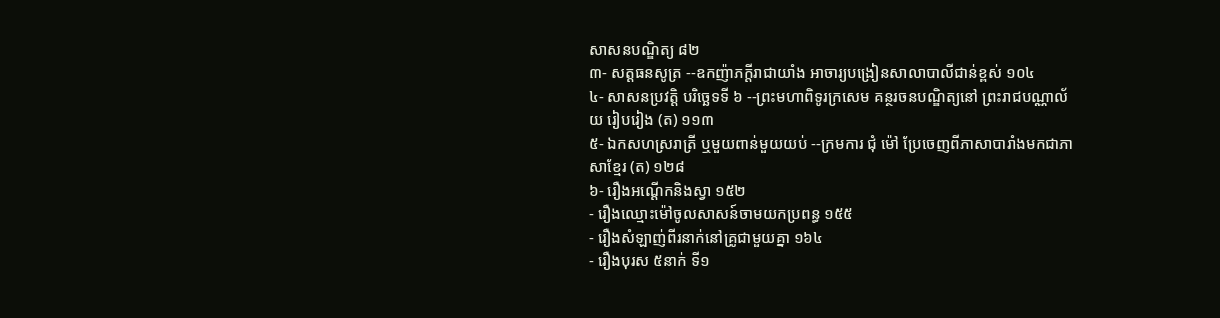សាសនបណ្ឌិត្យ ៨២
៣- សត្ដធនសូត្រ --ឧកញ៉ាភក្ដីរាជាយាំង អាចារ្យបង្រៀនសាលាបាលីជាន់ខ្ពស់ ១០៤
៤- សាសនប្រវត្ដិ បរិច្ឆេទទី ៦ --ព្រះមហាពិទូរក្រសេម គន្ថរចនបណ្ឌិត្យនៅ ព្រះរាជបណ្ណាល័យ រៀបរៀង (ត) ១១៣
៥- ឯកសហស្ររាត្រី ឬមួយពាន់មួយយប់ --ក្រមការ ជុំ ម៉ៅ ប្រែចេញពីភាសាបារាំងមកជាភាសាខ្មែរ (ត) ១២៨
៦- រឿងអណ្ដើកនិងស្វា ១៥២
- រឿងឈ្មោះម៉ៅចូលសាសន៍ចាមយកប្រពន្ធ ១៥៥
- រឿងសំឡាញ់ពីរនាក់នៅគ្រូជាមួយគ្នា ១៦៤
- រឿងបុរស ៥នាក់ ទី១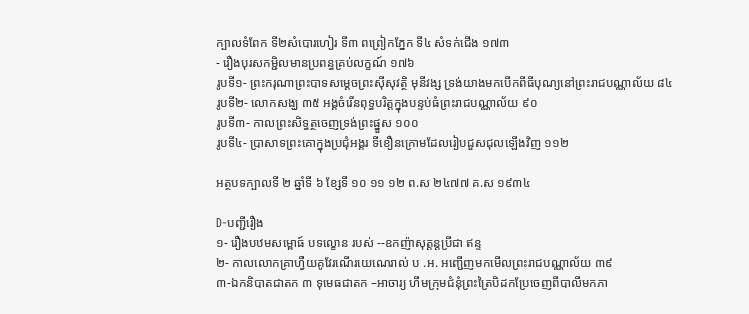ក្បាលទំពែក ទី២សំបោរហៀរ ទី៣ ពព្រៀកភ្នែក ទី៤ សំទក់ជើង ១៧៣
- រឿងបុរសកម្ជិលមានប្រពន្ធគ្រប់លក្ខណ៍ ១៧៦
រូបទី១- ព្រះករុណាព្រះបាទសម្ដេចព្រះស៊ីសុវត្ថិ មុនីវង្ស ទ្រង់យាងមកបើកពីធីបុណ្យនៅព្រះរាជបណ្ណាល័យ ៨៤
រូបទី២- លោកសង្ឃ ៣៥ អង្គចំរើនពុទ្ធបរិត្តក្នុងបន្ទប់ធំព្រះរាជបណ្ណាល័យ ៩០
រូបទី៣- កាលព្រះសិទ្ធត្ថចេញទ្រង់ព្រះផ្នួស ១០០
រូបទី៤- ប្រាសាទព្រះគោក្នុងប្រជុំអង្គរ ទីខឿនក្រោមដែលរៀបជួសជុលឡើងវិញ ១១២

អត្ថបទក្បាលទី ២ ឆ្នាំទី ៦ ខ្សែទី ១០ ១១ ១២ ព.ស ២៤៧៧ គ.ស ១៩៣៤

D-បញ្ជីរឿង
១- រឿងបឋមសម្ពោធ៍ បទល្ខោន របស់ --ឧកញ៉ាសុត្ដន្ដប្រីជា ឥន្ទ
២- កាលលោកគ្រាហ្វឺយគូវែរណើរយេណេរាល់ ប .អ. អញ្ជើញមកមើលព្រះរាជបណ្ណាល័យ ៣៩
៣-ឯកនិបាតជាតក ៣ ទុមេធជាតក –អាចារ្យ ហឹមក្រុមជំនុំព្រះត្រៃបិដកប្រែចេញពីបាលីមកភា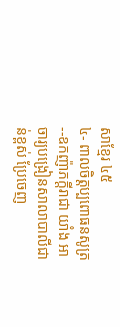សាខ្មែរ ៤៥
៤- ពាលចិត្តប្បពោធនសូត្រ --ឧកញ៉ាភក្ដីរាជា យាំង អាចារ្យបង្រៀនសាលាបាលីជាន់ខ្ពស់ ប្រែចេញ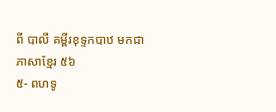ពី បាលី គម្ពីរខុទ្ទកបាឋ មកជាភាសាខ្មែរ ៥៦
៥- ពហទូ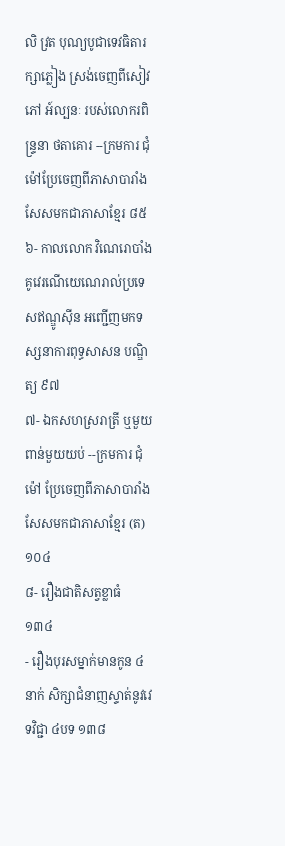លិ វ្រត បុណ្យបូជាទេវធិតារក្សាភ្លៀង ស្រង់ចេញពីសៀវភៅ អ៍ល្បនៈ របស់លោករពិន្ទ្រនា ថតាគោរ --ក្រមការ ជុំ ម៉ៅប្រែចេញពីភាសាបារាំងសែសមកជាភាសាខ្មែរ ៨៥
៦- កាលលោក វិណេរោបាំង គូវេរណើយេណេរាល់ប្រទេសឥណ្ឌូស៊ីន អញ្ជើញមកទស្សនាការពុទ្ធសាសន បណ្ឌិត្យ ៩៧
៧- ឯកសហស្ររាត្រី ឬមួយពាន់មួយយប់ --ក្រមការ ជុំ ម៉ៅ ប្រែចេញពីភាសាបារាំងសែសមកជាភាសាខ្មែរ (ត) ១០៤
៨- រឿងជាតិសត្វខ្លាធំ ១៣៤
- រឿងបុរសម្នាក់មានកូន ៤នាក់ សិក្សាជំនាញស្ទាត់នូវវេទវិជ្ជា ៤បទ ១៣៨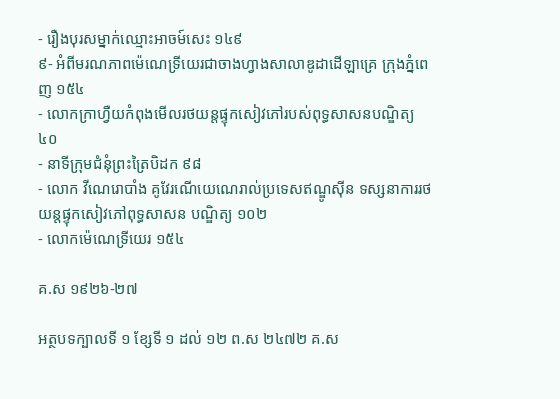- រឿងបុរសម្នាក់ឈ្មោះអាចម៍សេះ ១៤៩
៩- អំពីមរណភាពម៉េណេទ្រីយេរជាចាងហ្វាងសាលាឌូដាដើឡាគ្រេ ក្រុងភ្នំពេញ ១៥៤
- លោកក្រាហ្វឺយកំពុងមើលរថយន្តផ្ទុកសៀវភៅរបស់ពុទ្ធសាសនបណ្ឌិត្យ ៤០
- នាទីក្រុមជំនុំព្រះត្រៃបិដក ៩៨
- លោក វីណេរោបាំង គូវែរណើយេណេរាល់ប្រទេសឥណ្ឌូស៊ីន ទស្សនាការរថយន្តផ្ទុកសៀវភៅពុទ្ធសាសន បណ្ឌិត្យ ១០២
- លោកម៉េណេទ្រីយេរ ១៥៤

គ.ស ១៩២៦-២៧

អត្ថបទក្បាលទី ១ ខ្សែទី ១ ដល់ ១២ ព.ស ២៤៧២ គ.ស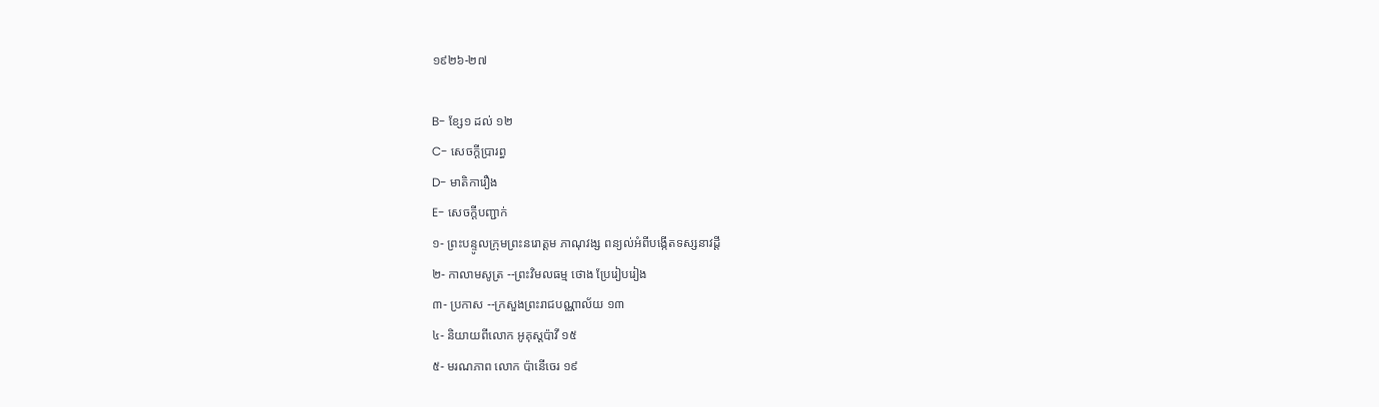១៩២៦-២៧

B- ខ្សែ១ ដល់ ១២
C- សេចក្ដីប្រារព្ធ
D- មាតិការឿង
E- សេចក្ដីបញ្ជាក់
១- ព្រះបន្ទូលក្រុមព្រះនរោត្ដម ភាណុវង្ស ពន្យល់អំពីបង្កើតទស្សនាវដ្ដី
២- កាលាមសូត្រ --ព្រះវិមលធម្ម ថោង ប្រែរៀបរៀង
៣- ប្រកាស --ក្រសួងព្រះរាជបណ្ណាល័យ ១៣
៤- និយាយពីលោក អូគុស្ដប៉ាវី ១៥
៥- មរណភាព លោក ប៉ានើចេរ ១៩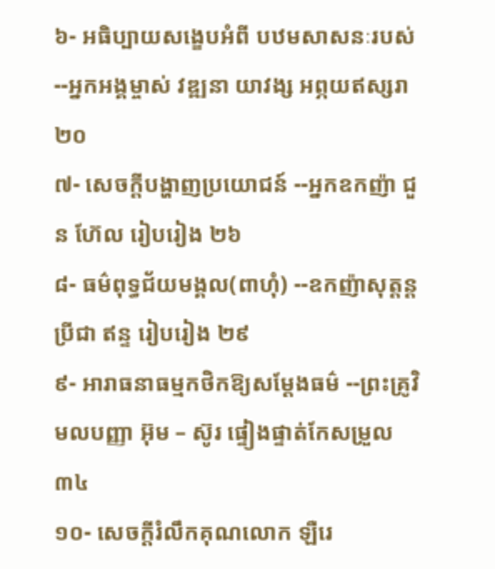៦- អធិប្បាយសង្ខេបអំពី បឋមសាសនៈរបស់ --អ្នកអង្គម្ចាស់ វឌ្ឍនា យាវង្ស អព្ភយឥស្សរា ២០
៧- សេចក្ដីបង្ហាញប្រយោជន៍ --អ្នកឧកញ៉ា ជួន ហ៊ែល រៀបរៀង ២៦
៨- ធម៌ពុទ្ធជ័យមង្គល(ពាហុំ) --ឧកញ៉ាសុត្ដន្ដប្រីជា ឥន្ទ រៀបរៀង ២៩
៩- អារាធនាធម្មកថិកឱ្យសម្ដែងធម៌ --ព្រះគ្រូវិមលបញ្ញា អ៊ុម – ស៊ូរ ផ្ទៀងផ្ទាត់កែសម្រួល ៣៤
១០- សេចក្ដីរំលឹកគុណលោក ឡឺរេ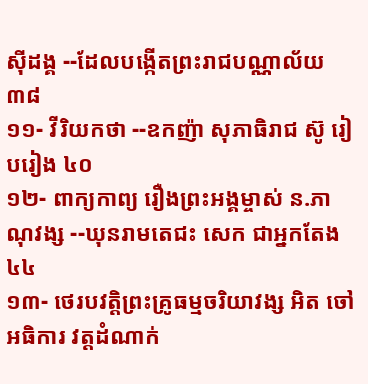ស៊ីដង្គ --ដែលបង្កើតព្រះរាជបណ្ណាល័យ ៣៨
១១- វីរិយកថា --ឧកញ៉ា សុភាធិរាជ ស៊ូ រៀបរៀង ៤០
១២- ពាក្យកាព្យ រឿងព្រះអង្គម្ចាស់ ន.ភាណុវង្ស --ឃុនរាមតេជះ សេក ជាអ្នកតែង ៤៤
១៣- ថេរបវត្ដិព្រះគ្រូធម្មចរិយាវង្ស អិត ចៅអធិការ វត្តដំណាក់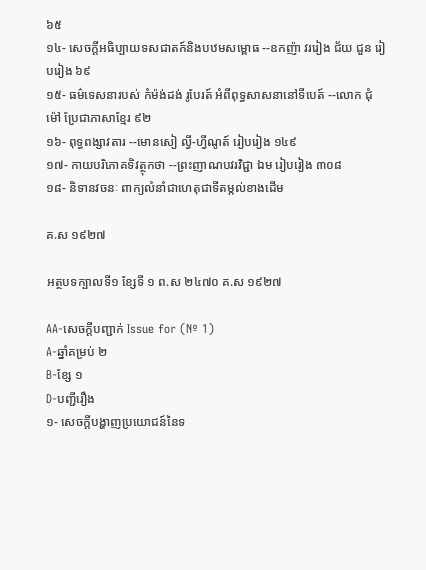៦៥
១៤- សេចក្ដីអធិប្បាយទសជាតក៍និងបឋមសម្ពោធ --ឧកញ៉ា វររៀង ជ័យ ជួន រៀបរៀង ៦៩
១៥- ធម៌ទេសនារបស់ កំម៉ង់ដង់ រូបែរត៍ អំពីពុទ្ធសាសនានៅទីបេត៍ --លោក ជុំ ម៉ៅ ប្រែជាភាសាខ្មែរ ៩២
១៦- ពុទ្ធពង្សាវតារ --មោនសៀ ល្វី-ហ្វីណូត៍ រៀបរៀង ១៤៩
១៧- កាយបរិភោគទិវត្ថុកថា --ព្រះញាណបវរវិជ្ជា ឯម រៀបរៀង ៣០៨
១៨- និទានវចនៈ ពាក្យលំនាំជាហេតុជាទីតម្កល់ខាងដើម

គ.ស ១៩២៧

អត្ថបទក្បាលទី១ ខ្សែទី ១ ព.ស ២៤៧០ គ.ស ១៩២៧

AA-សេចក្ដីបញ្ជាក់ Issue for (Nº 1)
A-ឆ្នាំគម្រប់ ២
B-ខ្សែ ១
D-បញ្ជីរឿង
១- សេចក្ដីបង្ហាញប្រយោជន៍នៃទ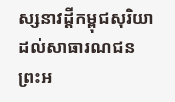ស្សនាវដ្ដីកម្ពុជសុរិយាដល់សាធារណជន ព្រះអ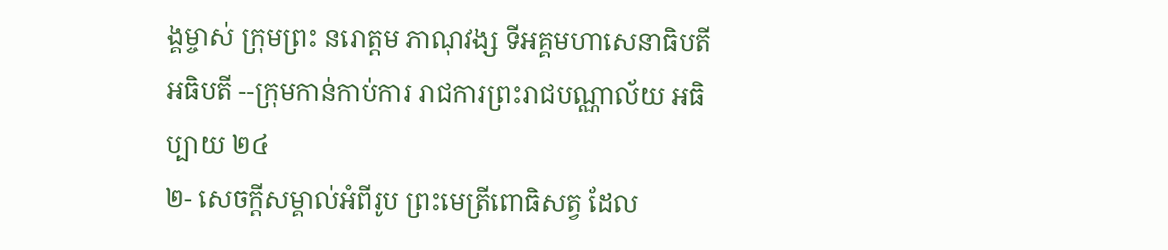ង្គម្ចាស់ ក្រុមព្រះ នរោត្ដម ភាណុវង្ស ទីអគ្គមហាសេនាធិបតី អធិបតី --ក្រុមកាន់កាប់ការ រាជការព្រះរាជបណ្ណាល័យ អធិប្បាយ ២៤
២- សេចក្ដីសម្គាល់អំពីរូប ព្រះមេត្រីពោធិសត្វ ដែល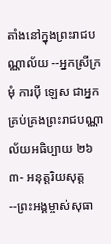តាំងនៅក្នុងព្រះរាជបណ្ណាល័យ --អ្នកស្រីក្រមុំ ការប៉ី ឡេស ជាអ្នកគ្រប់គ្រងព្រះរាជបណ្ណាល័យអធិប្បាយ ២៦
៣- អនុត្ដរិយសុត្ដ --ព្រះអង្គម្ចាស់សុធា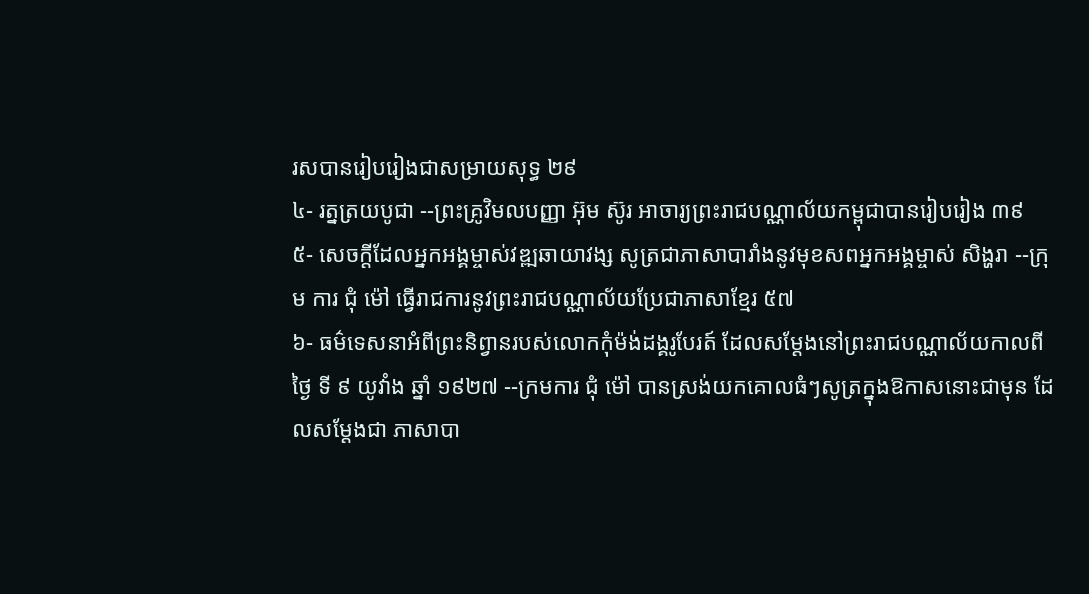រសបានរៀបរៀងជាសម្រាយសុទ្ធ ២៩
៤- រត្នត្រយបូជា --ព្រះគ្រូវិមលបញ្ញា អ៊ុម ស៊ូរ អាចារ្យព្រះរាជបណ្ណាល័យកម្ពុជាបានរៀបរៀង ៣៩
៥- សេចក្ដីដែលអ្នកអង្គម្ចាស់វឌ្ឍឆាយាវង្ស សូត្រជាភាសាបារាំងនូវមុខសពអ្នកអង្គម្ចាស់ សិង្ហរា --ក្រុម ការ ជុំ ម៉ៅ ធ្វើរាជការនូវព្រះរាជបណ្ណាល័យប្រែជាភាសាខ្មែរ ៥៧
៦- ធម៌ទេសនាអំពីព្រះនិព្វានរបស់លោកកុំម៉ង់ដង្គរូបែរត៍ ដែលសម្ដែងនៅព្រះរាជបណ្ណាល័យកាលពីថ្ងៃ ទី ៩ យូវាំង ឆ្នាំ ១៩២៧ --ក្រមការ ជុំ ម៉ៅ បានស្រង់យកគោលធំៗសូត្រក្នុងឱកាសនោះជាមុន ដែលសម្ដែងជា ភាសាបា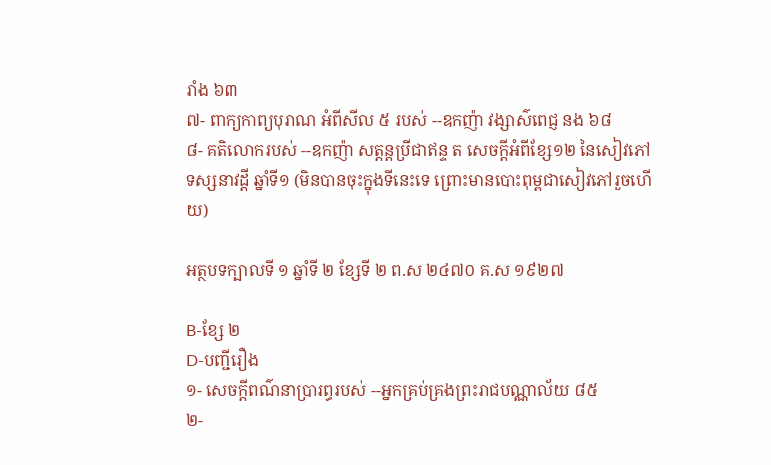រាំង ៦៣
៧- ពាក្យកាព្យបុរាណ អំពីសីល ៥ របស់ --ឧកញ៉ា វង្សាស៌ពេជ្ញ នង ៦៨
៨- គតិលោករបស់ --ឧកញ៉ា សត្ដន្ដប្រីជាឥន្ទ ត សេចក្ដីអំពីខ្សែ១២ នៃសៀវភៅទស្សនាវដ្ដី ឆ្នាំទី១ (មិនបានចុះក្នុងទីនេះទេ ព្រោះមានបោះពុម្ពជាសៀវភៅរួចហើយ)

អត្ថបទក្បាលទី ១ ឆ្នាំទី ២ ខ្សែទី ២ ព.ស ២៤៧០ គ.ស ១៩២៧

B-ខ្សែ ២
D-បញ្ជីរឿង
១- សេចក្ដីពណ៌នាប្រារព្ធរបស់ --អ្នកគ្រប់គ្រងព្រះរាជបណ្ណាល័យ ៨៥
២-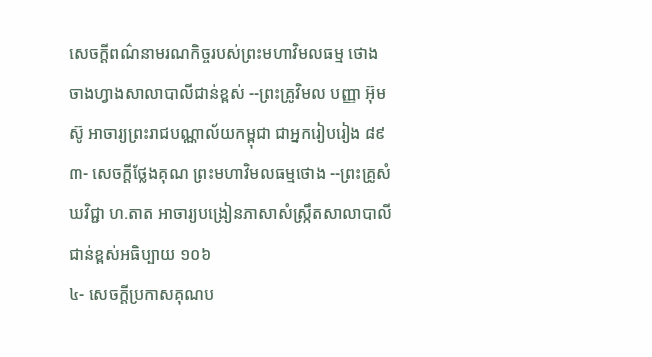សេចក្ដីពណ៌នាមរណកិច្ចរបស់ព្រះមហាវិមលធម្ម ថោង ចាងហ្វាងសាលាបាលីជាន់ខ្ពស់ --ព្រះគ្រូវិមល បញ្ញា អ៊ុម ស៊ូ អាចារ្យព្រះរាជបណ្ណាល័យកម្ពុជា ជាអ្នករៀបរៀង ៨៩
៣- សេចក្ដីថ្លែងគុណ ព្រះមហាវិមលធម្មថោង --ព្រះគ្រូសំឃវិជ្ជា ហ.តាត អាចារ្យបង្រៀនភាសាសំស្ក្រឹតសាលាបាលីជាន់ខ្ពស់អធិប្បាយ ១០៦
៤- សេចក្ដីប្រកាសគុណប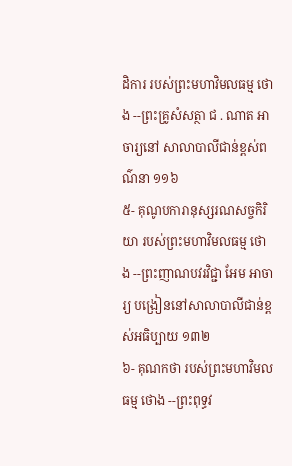ដិការ របស់ព្រះមហាវិមលធម្ម ថោង --ព្រះគ្រូសំសត្ថា ជ . ណាត អាចារ្យនៅ សាលាបាលីជាន់ខ្ពស់ពណ៌នា ១១៦
៥- គុណូបការានុស្សរណសច្ចកិរិយា របស់ព្រះមហាវិមលធម្ម ថោង --ព្រះញាណបវរវិជ្ជា អែម អាចារ្យ បង្រៀននៅសាលាបាលីជាន់ខ្ពស់អធិប្បាយ ១៣២
៦- គុណកថា របស់ព្រះមហាវិមលធម្ម ថោង --ព្រះពុទ្ធវ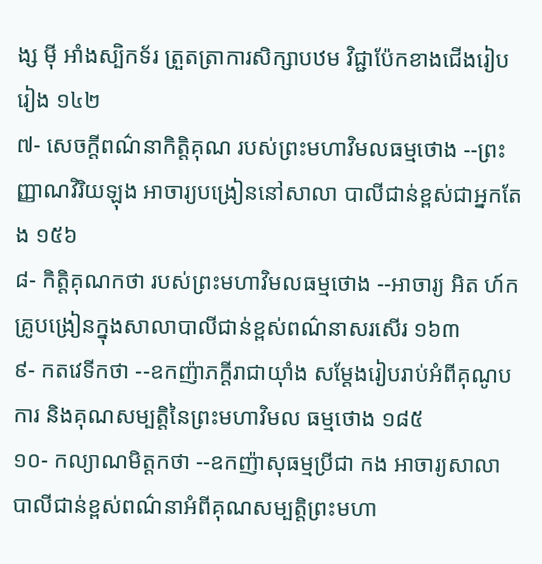ង្ស ម៉ី អាំងស្បិកទ័រ ត្រួតត្រាការសិក្សាបឋម វិជ្ជាប៉ែកខាងជើងរៀបរៀង ១៤២
៧- សេចក្ដីពណ៌នាកិត្តិគុណ របស់ព្រះមហាវិមលធម្មថោង --ព្រះញ្ញាណវិរិយឡុង អាចារ្យបង្រៀននៅសាលា បាលីជាន់ខ្ពស់ជាអ្នកតែង ១៥៦
៨- កិត្តិគុណកថា របស់ព្រះមហាវិមលធម្មថោង --អាចារ្យ អិត ហ៍ក គ្រូបង្រៀនក្នុងសាលាបាលីជាន់ខ្ពស់ពណ៌នាសរសើរ ១៦៣
៩- កតវេទីកថា --ឧកញ៉ាភក្ដីរាជាយ៉ាំង សម្ដែងរៀបរាប់អំពីគុណូបការ និងគុណសម្បត្តិនៃព្រះមហាវិមល ធម្មថោង ១៨៥
១០- កល្យាណមិត្តកថា --ឧកញ៉ាសុធម្មប្រីជា កង អាចារ្យសាលាបាលីជាន់ខ្ពស់ពណ៌នាអំពីគុណសម្បត្តិព្រះមហា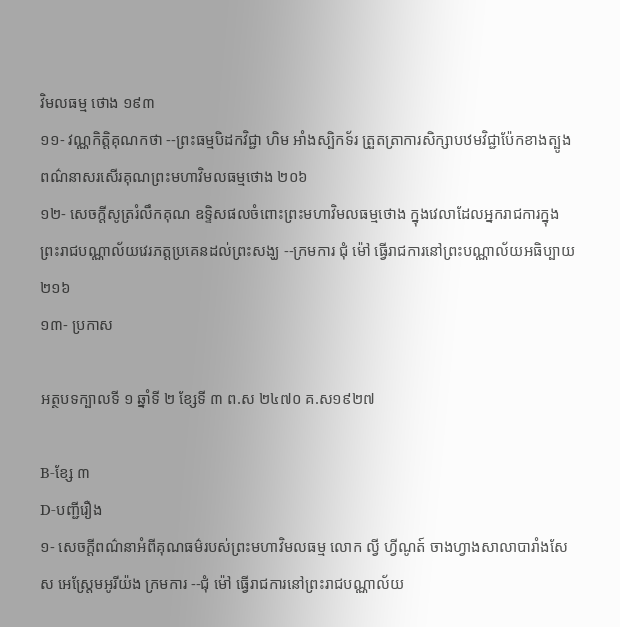វិមលធម្ម ថោង ១៩៣
១១- វណ្ណកិត្តិគុណកថា --ព្រះធម្មបិដកវិជ្ជា ហិម អាំងស្បិកទ័រ ត្រួតត្រាការសិក្សាបឋមវិជ្ជាប៉ែកខាងត្បូង ពណ៌នាសរសើរគុណព្រះមហាវិមលធម្មថោង ២០៦
១២- សេចក្ដីសូត្ររំលឹកគុណ ឧទ្ទិសផលចំពោះព្រះមហាវិមលធម្មថោង ក្នុងវេលាដែលអ្នករាជការក្នុង ព្រះរាជបណ្ណាល័យវេរភត្តប្រគេនដល់ព្រះសង្ឃ --ក្រមការ ជុំ ម៉ៅ ធ្វើរាជការនៅព្រះបណ្ណាល័យអធិប្បាយ ២១៦
១៣- ប្រកាស

អត្ថបទក្បាលទី ១ ឆ្នាំទី ២ ខ្សែទី ៣ ព.ស ២៤៧០ គ.ស១៩២៧

B-ខ្សែ ៣
D-បញ្ជីរឿង
១- សេចក្ដីពណ៌នាអំពីគុណធម៌របស់ព្រះមហាវិមលធម្ម លោក ល្វី ហ្វីណូត៍ ចាងហ្វាងសាលាបារាំងសែស អេស្ដ្រែមអូរីយ៉ង ក្រមការ --ជុំ ម៉ៅ ធ្វើរាជការនៅព្រះរាជបណ្ណាល័យ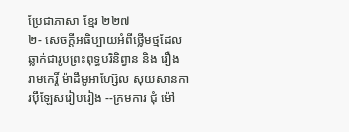ប្រែជាភាសា ខ្មែរ ២២៧
២- សេចក្ដីអធិប្បាយអំពីថ្លើមថ្មដែលឆ្លាក់ជារូបព្រះពុទ្ធបរិនិព្វាន និង រឿង រាមកេរ្តិ៍ ម៉ាដឹមូអាហ្ស៊ែល សុយសានការប៉ឹឡែសរៀបរៀង --ក្រមការ ជុំ ម៉ៅ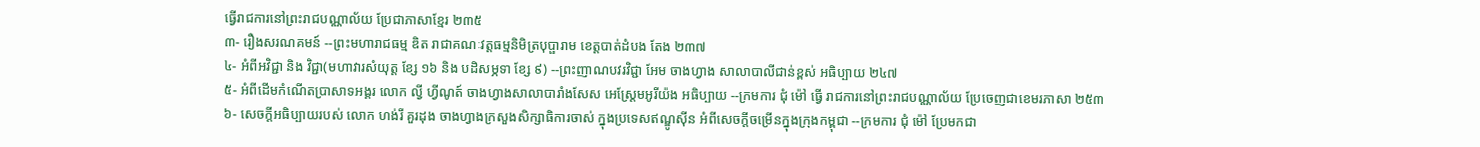ធ្វើរាជការនៅព្រះរាជបណ្ណាល័យ ប្រែជាភាសាខ្មែរ ២៣៥
៣- រឿងសរណគមន៍ --ព្រះមហារាជធម្ម ឌិត រាជាគណៈវត្តធម្មនិមិត្របុប្ផារាម ខេត្តបាត់ដំបង តែង ២៣៧
៤- អំពីអវិជ្ជា និង វិជ្ជា(មហាវារសំយុត្ដ ខ្សែ ១៦ និង បដិសម្ភទា ខ្សែ ៩) --ព្រះញាណបវរវិជ្ជា អែម ចាងហ្វាង សាលាបាលីជាន់ខ្ពស់ អធិប្បាយ ២៤៧
៥- អំពីដើមកំណើតប្រាសាទអង្គរ លោក ល្វី ហ្វីណូត៍ ចាងហ្វាងសាលាបារាំងសែស អេស្ដ្រែមអូរីយ៉ង អធិប្បាយ --ក្រមការ ជុំ ម៉ៅ ធ្វើ រាជការនៅព្រះរាជបណ្ណាល័យ ប្រែចេញជាខេមរភាសា ២៥៣
៦- សេចក្ដីអធិប្បាយរបស់ លោក ហង់រី គួរដុង ចាងហ្វាងក្រសួងសិក្សាធិការចាស់ ក្នុងប្រទេសឥណ្ឌូស៊ីន អំពីសេចក្ដីចម្រើនក្នុងក្រុងកម្ពុជា --ក្រមការ ជុំ ម៉ៅ ប្រែមកជា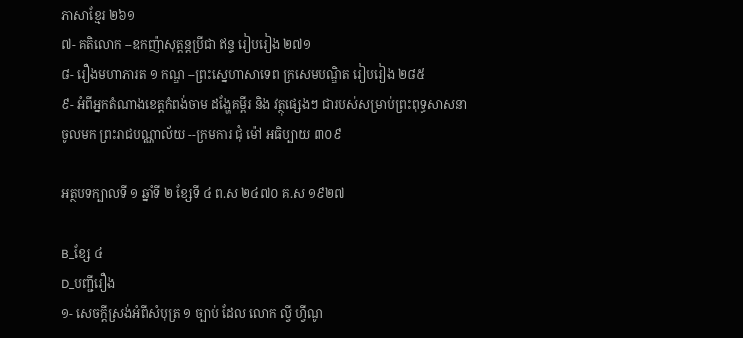ភាសាខ្មែរ ២៦១
៧- គតិលោក --ឧកញ៉ាសុត្ដន្ដប្រីជា ឥន្ទ រៀបរៀង ២៧១
៨- រឿងមហាភារត ១ កណ្ឌ --ព្រះស្នេហាសាទេព ក្រសេមបណ្ឌិត រៀបរៀង ២៨៥
៩- អំពីអ្នកតំណាងខេត្តកំពង់ចាម ដង្ហែគម្ពីរ និង វត្ថុផ្សេងៗ ជារបស់សម្រាប់ព្រះពុទ្ធសាសនា ចូលមក ព្រះរាជបណ្ណាល័យ --ក្រមការ ជុំ ម៉ៅ អធិប្បាយ ៣០៩

អត្ថបទក្បាលទី ១ ឆ្នាំទី ២ ខ្សែទី ៤ ព.ស ២៤៧០ គ.ស ១៩២៧

B_ខ្សែ ៤
D_បញ្ជីរឿង
១- សេចក្ដីស្រង់អំពីសំបុត្រ ១ ច្បាប់ ដែល លោក ល្វី ហ្វីណូ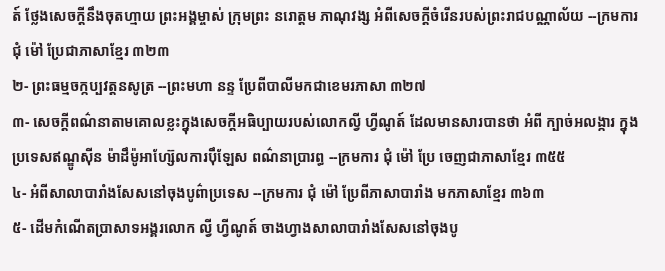ត៍ ថ្លែងសេចក្ដីនឹងចុតហ្មាយ ព្រះអង្គម្ចាស់ ក្រុមព្រះ នរោត្ដម ភាណុវង្ស អំពីសេចក្ដីចំរើនរបស់ព្រះរាជបណ្ណាល័យ --ក្រមការ ជុំ ម៉ៅ ប្រែជាភាសាខ្មែរ ៣២៣
២- ព្រះធម្មចក្កប្បវត្តនសូត្រ --ព្រះមហា នន្ទ ប្រែពីបាលីមកជាខេមរភាសា ៣២៧
៣- សេចក្ដីពណ៌នាតាមគោលខ្លះក្នុងសេចក្ដីអធិប្បាយរបស់លោកល្វី ហ្វីណូត៍ ដែលមានសារបានថា អំពី ក្បាច់អលង្ការ ក្នុងប្រទេសឥណ្ឌូស៊ីន ម៉ាដឹម៉ូអាហ្ស៊ែលការប៉ឹឡែស ពណ៌នាប្រារព្ធ --ក្រមការ ជុំ ម៉ៅ ប្រែ ចេញជាភាសាខ្មែរ ៣៥៥
៤- អំពីសាលាបារាំងសែសនៅចុងបូព៌ាប្រទេស --ក្រមការ ជុំ ម៉ៅ ប្រែពីភាសាបារាំង មកភាសាខ្មែរ ៣៦៣
៥- ដើមកំណើតប្រាសាទអង្គរលោក ល្វី ហ្វីណូត៍ ចាងហ្វាងសាលាបារាំងសែសនៅចុងបូ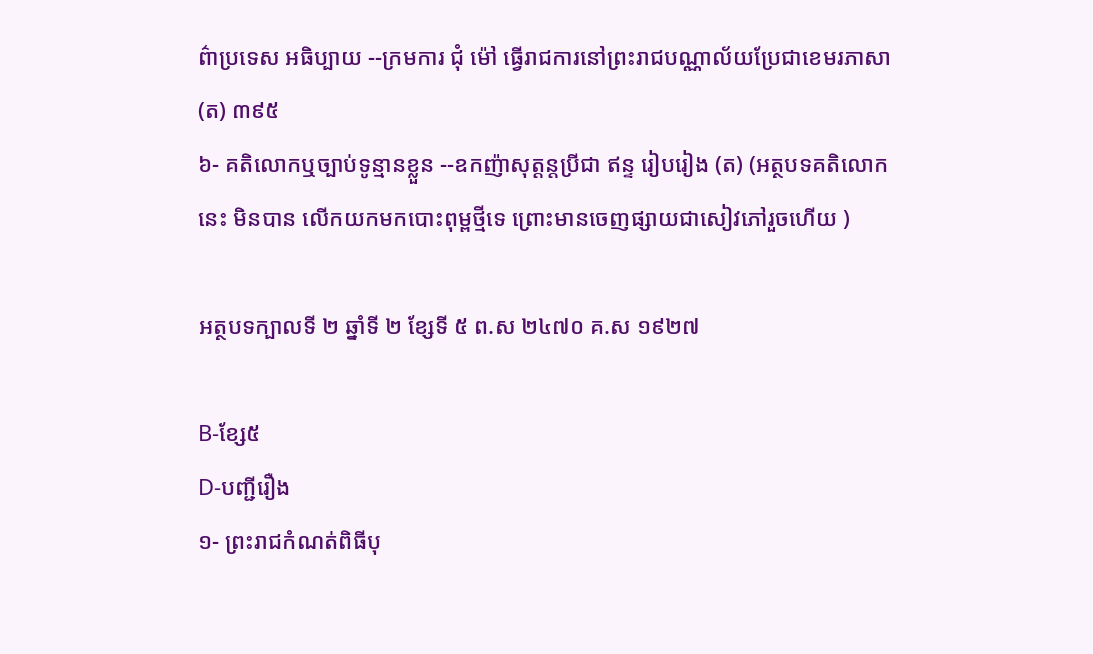ព៌ាប្រទេស អធិប្បាយ --ក្រមការ ជុំ ម៉ៅ ធ្វើរាជការនៅព្រះរាជបណ្ណាល័យប្រែជាខេមរភាសា (ត) ៣៩៥
៦- គតិលោកឬច្បាប់ទូន្មានខ្លួន --ឧកញ៉ាសុត្ដន្ដប្រីជា ឥន្ទ រៀបរៀង (ត) (អត្ថបទគតិលោកនេះ មិនបាន លើកយកមកបោះពុម្ពថ្មីទេ ព្រោះមានចេញផ្សាយជាសៀវភៅរួចហើយ )

អត្ថបទក្បាលទី ២ ឆ្នាំទី ២ ខ្សែទី ៥ ព.ស ២៤៧០ គ.ស ១៩២៧

B-ខ្សែ៥
D-បញ្ជីរឿង
១- ព្រះរាជកំណត់ពិធីបុ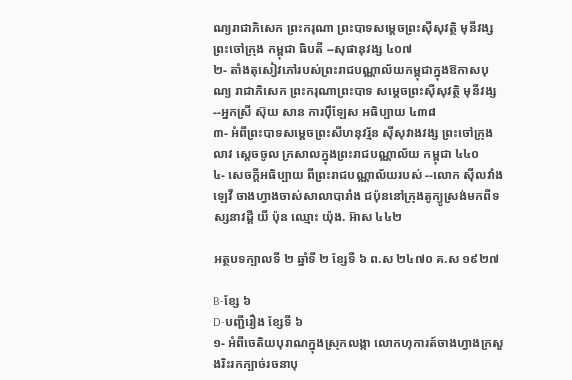ណ្យរាជាភិសេក ព្រះករុណា ព្រះបាទសម្ដេចព្រះស៊ីសុវត្ថិ មុនីវង្ស ព្រះចៅក្រុង កម្ពុជា ធិបតី --សុផានុវង្ស ៤០៧
២- តាំងតុសៀវភៅរបស់ព្រះរាជបណ្ណាល័យកម្ពុជាក្នុងឱកាសបុណ្យ រាជាភិសេក ព្រះករុណាព្រះបាទ សម្ដេចព្រះស៊ីសុវត្ថិ មុនីវង្ស --អ្នកស្រី ស៊ុយ សាន ការប៉ឹឡែស អធិប្បាយ ៤៣៨
៣- អំពីព្រះបាទសម្ដេចព្រះសីហនុវរ្ម័ន ស៊ីសុវាងវង្ស ព្រះចៅក្រុងលាវ ស្ដេចចូល ក្រសាលក្នុងព្រះរាជបណ្ណាល័យ កម្ពុជា ៤៤០
៤- សេចក្ដីអធិប្បាយ ពីព្រះរាជបណ្ណាល័យរបស់ --លោក ស៊ីលវាំងឡេវី ចាងហ្វាងចាស់សាលាបារាំង ជប៉ុននៅក្រុងតូក្យូស្រង់មកពីទស្សនាវដ្ដី យី ប៉ុន ឈ្មោះ យ៉ុង. អ៊ាស ៤៤២

អត្ថបទក្បាលទី ២ ឆ្នាំទី ២ ខ្សែទី ៦ ព.ស ២៤៧០ គ.ស ១៩២៧

B-ខ្សែ ៦
D-បញ្ជីរឿង ខ្សែទី ៦
១- អំពីចេតិយបុរាណក្នុងស្រុកលង្កា លោកហុការត៍ចាងហ្វាងក្រសួងរិះរកក្បាច់រចនាបុ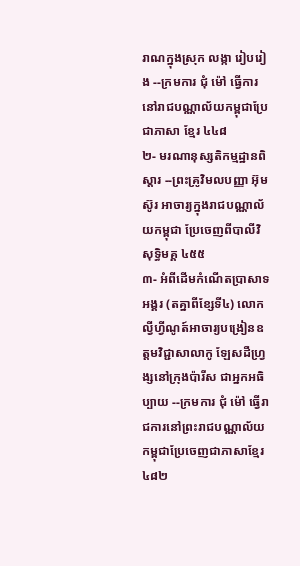រាណក្នុងស្រុក លង្កា រៀបរៀង --ក្រមការ ជុំ ម៉ៅ ធ្វើការនៅរាជបណ្ណាល័យកម្ពុជាប្រែជាភាសា ខ្មែរ ៤៤៨
២- មរណានុស្សតិកម្មដ្ឋានពិស្ដារ --ព្រះគ្រូវិមលបញ្ញា អ៊ុម ស៊ូរ អាចារ្យក្នុងរាជបណ្ណាល័យកម្ពុជា ប្រែចេញពីបាលីវិសុទ្ធិមគ្គ ៤៥៥
៣- អំពីដើមកំណើតប្រាសាទអង្គរ (តគ្នាពីខ្សែទី៤) លោកល្វីហ្វីណូត៍អាចារ្យបង្រៀនឧត្ដមវិជ្ជាសាលាកូ ឡែសដឺហ្វ្រង្សនៅក្រុងប៉ារីស ជាអ្នកអធិប្បាយ --ក្រមការ ជុំ ម៉ៅ ធ្វើរាជការនៅព្រះរាជបណ្ណាល័យកម្ពុជាប្រែចេញជាភាសាខ្មែរ ៤៨២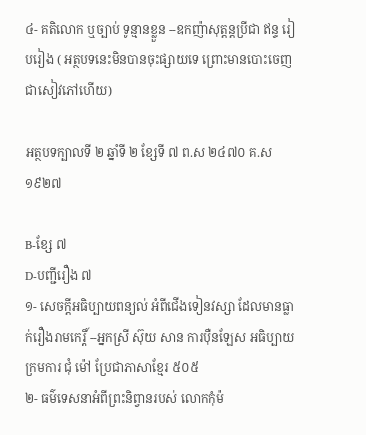៤- គតិលោក ឬច្បាប់ ទូន្មានខ្លួន --ឧកញ៉ាសុត្ដន្ដប្រីជា ឥន្ទ រៀបរៀង ( អត្ថបទនេះមិនបានចុះផ្សាយទេ ព្រោះមានបោះចេញជាសៀវភៅហើយ)

អត្ថបទក្បាលទី ២ ឆ្នាំទី ២ ខ្សែទី ៧ ព.ស ២៤៧០ គ.ស ១៩២៧

B-ខ្សែ ៧
D-បញ្ជីរឿង ៧
១- សេចក្ដីអធិប្បាយពន្យល់ អំពីជើងទៀនវស្សា ដែលមានធ្លាក់រឿងរាមកេរ្តិ៍ --អ្នកស្រី ស៊ុយ សាន ការប៉ឺនឡែស អធិប្បាយក្រមការ ជុំ ម៉ៅ ប្រែជាភាសាខ្មែរ ៥០៥
២- ធម៌ទេសនាអំពីព្រះនិព្វានរបស់ លោកកុំម៉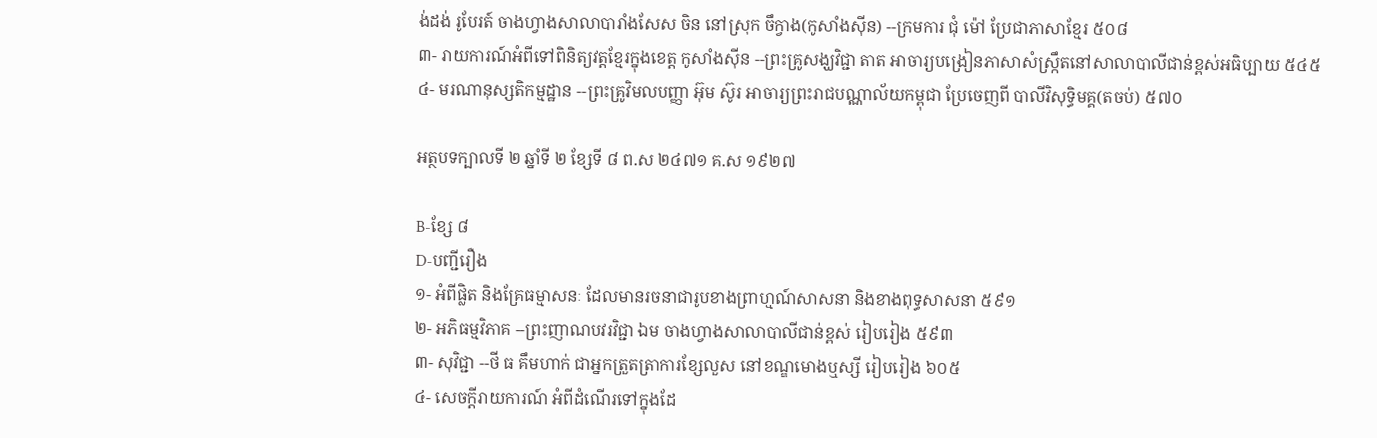ង់ដង់ រូបែរត៍ ចាងហ្វាងសាលាបារាំងសែស ចិន នៅស្រុក ចឹក្វាង(កូសាំងស៊ីន) --ក្រមការ ជុំ ម៉ៅ ប្រែជាភាសាខ្មែរ ៥០៨
៣- រាយការណ៍អំពីទៅពិនិត្យវត្តខ្មែរក្នុងខេត្ដ កូសាំងស៊ីន --ព្រះគ្រូសង្ឃវិជ្ជា តាត អាចារ្យបង្រៀនភាសាសំស្ក្រឹតនៅសាលាបាលីជាន់ខ្ពស់អធិប្បាយ ៥៤៥
៤- មរណានុស្សតិកម្មដ្ឋាន --ព្រះគ្រូវិមលបញ្ញា អ៊ុម ស៊ូរ អាចារ្យព្រះរាជបណ្ណាល័យកម្ពុជា ប្រែចេញពី បាលីវិសុទ្ធិមគ្គ(តចប់) ៥៧០

អត្ថបទក្បាលទី ២ ឆ្នាំទី ២ ខ្សែទី ៨ ព.ស ២៤៧១ គ.ស ១៩២៧

B-ខ្សែ ៨
D-បញ្ជីរឿង
១- អំពីផ្លិត និងគ្រែធម្មាសនៈ ដែលមានរចនាជារូបខាងព្រាហ្មណ៍សាសនា និងខាងពុទ្ធសាសនា ៥៩១
២- អភិធម្មវិភាគ --ព្រះញាណបវរវិជ្ជា ឯម ចាងហ្វាងសាលាបាលីជាន់ខ្ពស់ រៀបរៀង ៥៩៣
៣- សុវិជ្ជា --ថី ធ គឹមហាក់ ជាអ្នកត្រួតត្រាការខ្សែលួស នៅខណ្ឌមោងឬស្សី រៀបរៀង ៦០៥
៤- សេចក្ដីរាយការណ៍ អំពីដំណើរទៅក្នុងដែ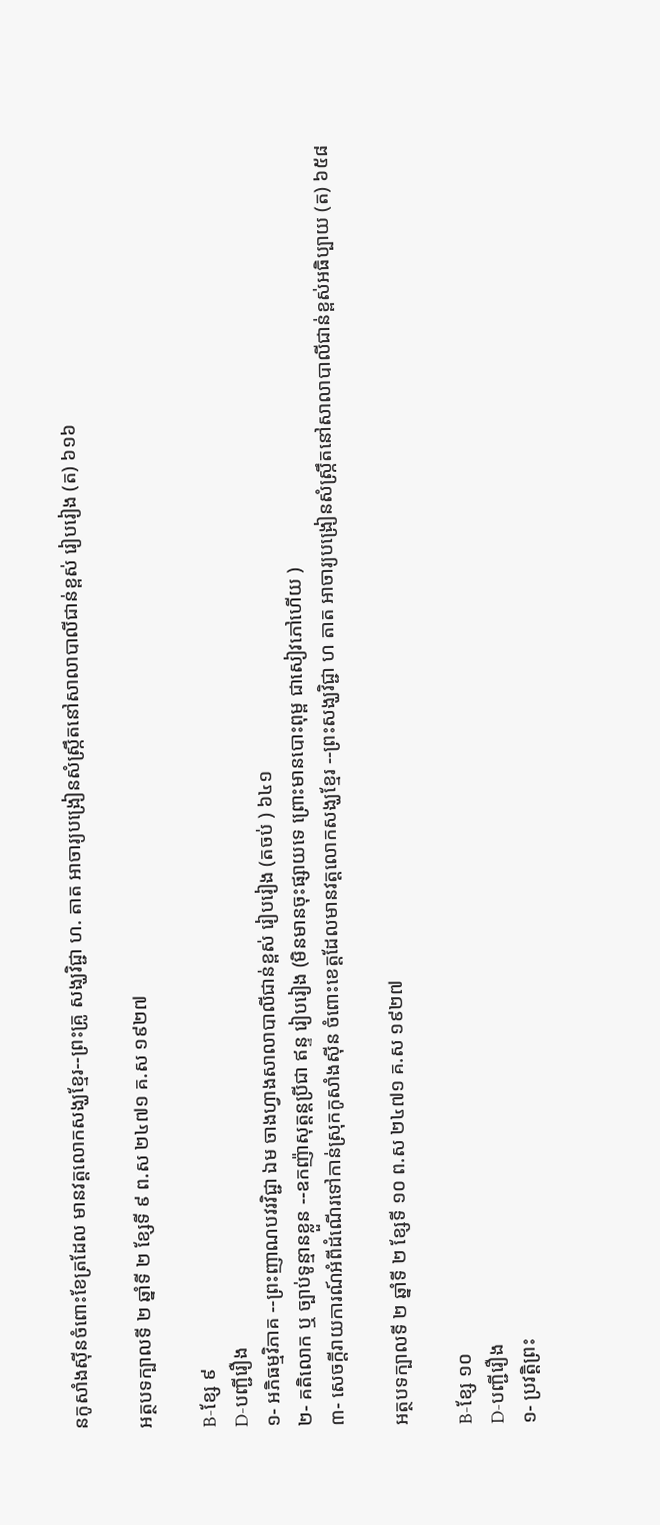នកូសាំងស៊ីនចំពោះខែត្រដែល មានវត្តលោកសង្ឃខ្មែរ--ព្រះគ្រូ សង្ឃវិជ្ជា ហ. តាត អាចារ្យបង្រៀនសំស្ក្រឹតនៅសាលាបាលីជាន់ខ្ពស់ រៀបរៀង (ត) ៦១៦

អត្ថបទក្បាលទី ២ ឆ្នាំទី ២ ខ្សែទី ៩ ព.ស ២៤៧១ គ.ស ១៩២៧

B-ខ្សែ ៩
D-បញ្ជីរឿង
១- អភិធម្មវិភាគ --ព្រះញាណបវរវិជ្ជា ឯម ចាងហ្វាងសាលាបាលីជាន់ខ្ពស់ រៀបរៀង (តចប់ ) ៦៤១
២- គតិលោក ឬ ច្បាប់ទូន្មានខ្លួន --ឧកញ៉ាសុត្ដន្ដប្រីជា ឥន្ទ រៀបរៀង (មិនមានចុះផ្សាយទេ ព្រោះមានបោះពុម្ព ជាសៀវភៅហើយ )
៣- សេចក្ដីរាយការណ៍អំពីដំណើរទៅកាន់ស្រុកកូសាំងស៊ីន ចំពោះខេត្ដដែលមានវត្តលោកសង្ឃខ្មែរ --ព្រះសង្ឃវិជ្ជា ហ តាត អាចារ្យបង្រៀនសំស្ក្រឹតនៅសាលាបាលីជាន់ខ្ពស់អធិប្បាយ (ត) ៦៥៨

អត្ថបទក្បាលទី ២ ឆ្នាំទី ២ ខ្សែទី ១០ ព.ស ២៤៧១ គ.ស ១៩២៧

B-ខ្សែ ១០
D-បញ្ជីរឿង
១- ប្រវត្ដិព្រះ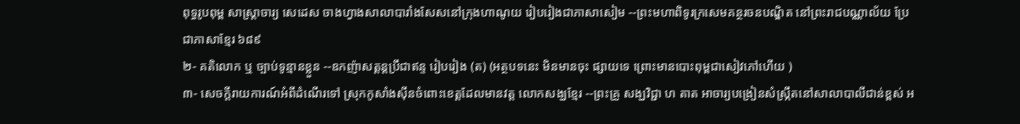ពុទ្ធរូបពុម្ព សាស្ត្រាចារ្យ សេដេស ចាងហ្វាងសាលាបារាំងសែសនៅក្រុងហាណូយ រៀបរៀងជាភាសាសៀម --ព្រះមហាពិទូរក្រសេមគន្ថរចនបណ្ឌិត នៅព្រះរាជបណ្ណាល័យ ប្រែជាភាសាខ្មែរ ៦៨៩
២- គតិលោក ឬ ច្បាប់ទូន្មានខ្លួន --ឧកញ៉ាសត្ដន្ដប្រឹជាឥន្ទ រៀបរៀង (ត) (អត្ថបទនេះ មិនមានចុះ ផ្សាយទេ ព្រោះមានបោះពុម្ពជាសៀវភៅហើយ )
៣- សេចក្ដីរាយការណ៍អំពីដំណើរទៅ ស្រុកកូសាំងស៊ីនចំពោះខេត្ដដែលមានវត្ត លោកសង្ឃខ្មែរ --ព្រះគ្រូ សង្ឃវិជ្ជា ហ តាត អាចារ្យបង្រៀនសំស្ក្រឹតនៅសាលាបាលីជាន់ខ្ពស់ អ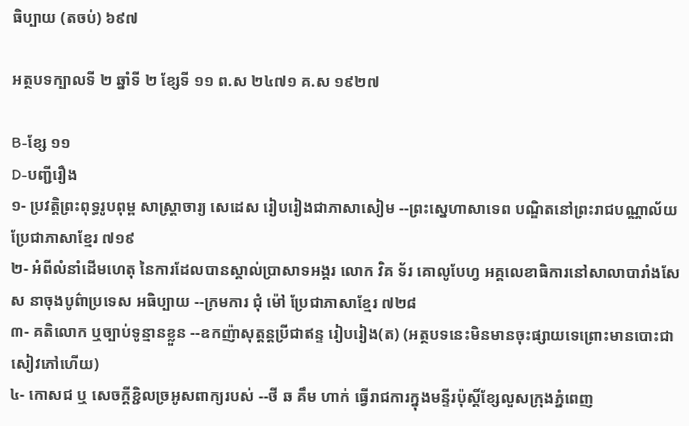ធិប្បាយ (តចប់) ៦៩៧

អត្ថបទក្បាលទី ២ ឆ្នាំទី ២ ខ្សែទី ១១ ព.ស ២៤៧១ គ.ស ១៩២៧

B-ខ្សែ ១១
D-បញ្ជីរឿង
១- ប្រវត្តិព្រះពុទ្ធរូបពុម្ព សាស្ត្រាចារ្យ សេដេស រៀបរៀងជាភាសាសៀម --ព្រះស្នេហាសាទេព បណ្ឌិតនៅព្រះរាជបណ្ណាល័យ ប្រែជាភាសាខ្មែរ ៧១៩
២- អំពីលំនាំដើមហេតុ នៃការដែលបានស្គាល់ប្រាសាទអង្គរ លោក វិគ ទ័រ គោលូបែហ្វ អគ្គលេខាធិការនៅសាលាបារាំងសែស នាចុងបូព៌ាប្រទេស អធិប្បាយ --ក្រមការ ជុំ ម៉ៅ ប្រែជាភាសាខ្មែរ ៧២៨
៣- គតិលោក ឬច្បាប់ទូន្មានខ្លួន --ឧកញ៉ាសុត្ដន្ដប្រីជាឥន្ទ រៀបរៀង(ត) (អត្ថបទនេះមិនមានចុះផ្សាយទេព្រោះមានបោះជាសៀវភៅហើយ)
៤- កោសជ ឬ សេចក្ដីខ្ជិលច្រអូសពាក្យរបស់ --ថី ឆ គឹម ហាក់ ធ្វើរាជការក្នុងមន្ទីរប៉ុស្តិ៍ខ្សែលួសក្រុងភ្នំពេញ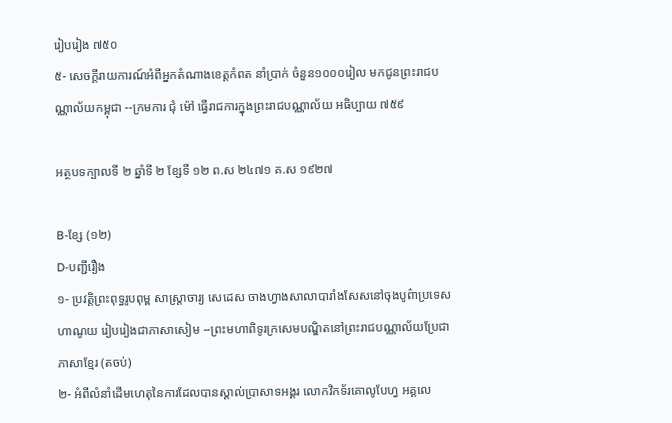រៀបរៀង ៧៥០
៥- សេចក្ដីរាយការណ៍អំពីអ្នកតំណាងខេត្ដកំពត នាំប្រាក់ ចំនួន១០០០រៀល មកជូនព្រះរាជបណ្ណាល័យកម្ពុជា --ក្រមការ ជុំ ម៉ៅ ធ្វើរាជការក្នុងព្រះរាជបណ្ណាល័យ អធិប្បាយ ៧៥៩

អត្ថបទក្បាលទី ២ ឆ្នាំទី ២ ខ្សែទី ១២ ព.ស ២៤៧១ គ.ស ១៩២៧

B-ខ្សែ (១២)
D-បញ្ជីរឿង
១- ប្រវត្តិព្រះពុទ្ធរូបពុម្ព សាស្ត្រាចារ្យ សេដេស ចាងហ្វាងសាលាបារាំងសែសនៅចុងបូព៌ាប្រទេស ហាណូយ រៀបរៀងជាភាសាសៀម --ព្រះមហាពិទូរក្រសេមបណ្ឌិតនៅព្រះរាជបណ្ណាល័យប្រែជាភាសាខ្មែរ (តចប់)
២- អំពីលំនាំដើមហេតុនៃការដែលបានស្គាល់ប្រាសាទអង្គរ លោកវិកទ័រគោលូបែហ្វ អគ្គលេ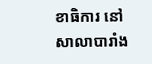ខាធិការ នៅសាលាបារាំង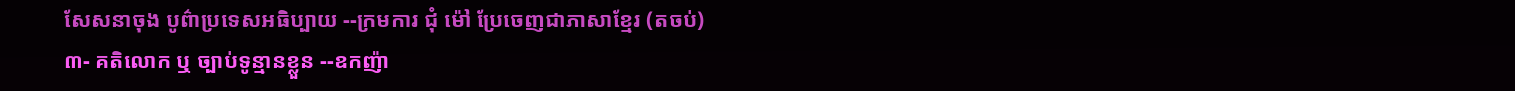សែសនាចុង បូព៌ាប្រទេសអធិប្បាយ --ក្រមការ ជុំ ម៉ៅ ប្រែចេញជាភាសាខ្មែរ (តចប់)
៣- គតិលោក ឬ ច្បាប់ទូន្មានខ្លួន --ឧកញ៉ា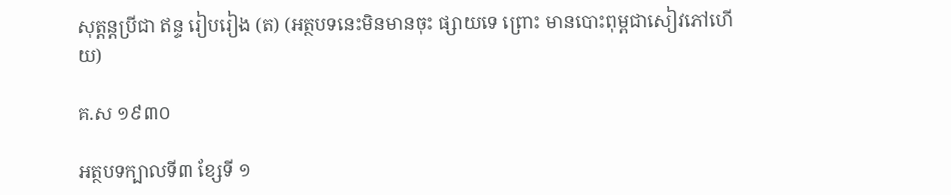សុត្ដន្ដប្រីជា ឥន្ទ រៀបរៀង (ត) (អត្ថបទនេះមិនមានចុះ ផ្សាយទេ ព្រោះ មានបោះពុម្ពជាសៀវភៅហើយ)

គ.ស ១៩៣០

អត្ថបទក្បាលទី៣ ខ្សែទី ១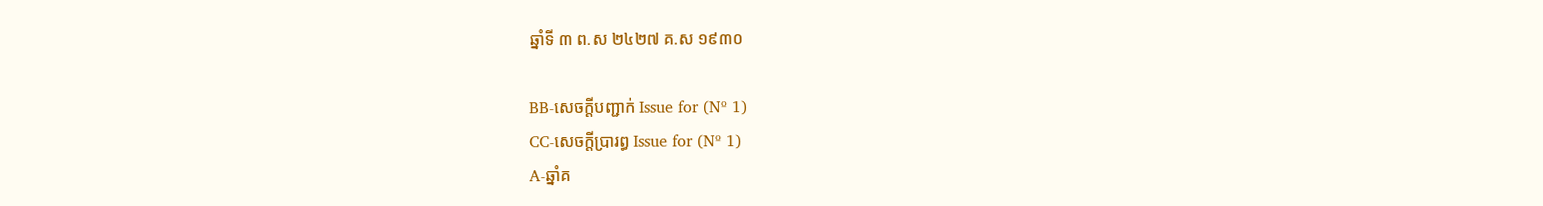ឆ្នាំទី ៣ ព.ស ២៤២៧ គ.ស ១៩៣០

BB-សេចក្ដីបញ្ជាក់ Issue for (Nº 1)
CC-សេចក្ដីប្រារព្ធ Issue for (Nº 1)
A-ឆ្នាំគ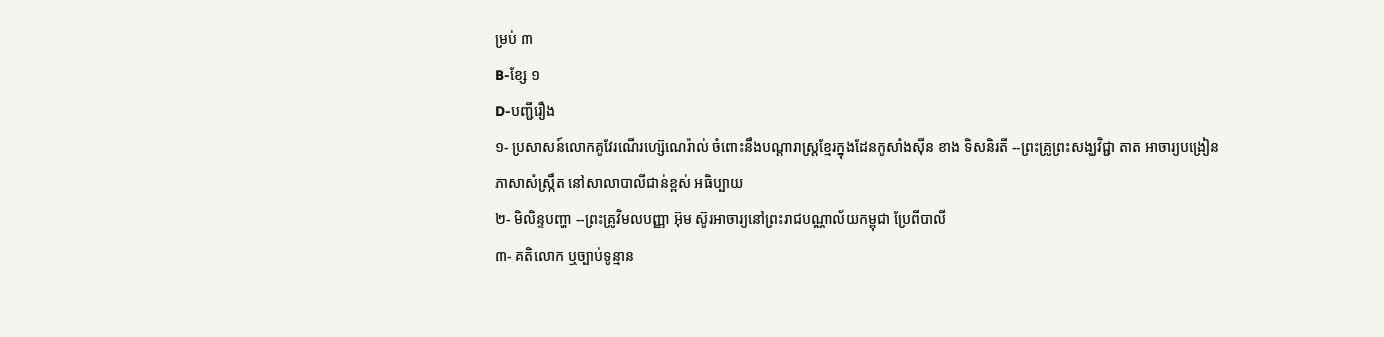ម្រប់ ៣
B-ខ្សែ ១
D-បញ្ជីរឿង
១- ប្រសាសន៍លោកគូវែរណើរហ្ស៊េណេរ៉ាល់ ចំពោះនឹងបណ្ដារាស្ត្រខ្មែរក្នុងដែនកូសាំងស៊ីន ខាង ទិសនិរតី --ព្រះគ្រូព្រះសង្ឃវិជ្ជា តាត អាចារ្យបង្រៀនភាសាសំស្ក្រឹត នៅសាលាបាលីជាន់ខ្ពស់ អធិប្បាយ
២- មិលិន្ទបញ្ហា --ព្រះគ្រូវិមលបញ្ញា អ៊ុម ស៊ូរអាចារ្យនៅព្រះរាជបណ្ណាល័យកម្ពុជា ប្រែពីបាលី
៣- គតិលោក ឬច្បាប់ទូន្មាន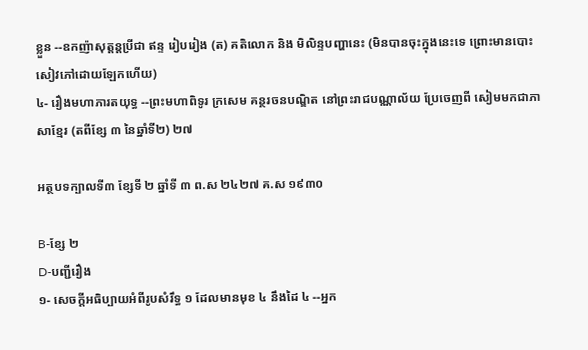ខ្លួន --ឧកញ៉ាសុត្តន្តប្រីជា ឥន្ទ រៀបរៀង (ត) គតិលោក និង មិលិន្ទបញ្ហានេះ (មិនបានចុះក្នុងនេះទេ ព្រោះមានបោះសៀវភៅដោយឡែកហើយ)
៤- រឿងមហាភារតយុទ្ធ --ព្រះមហាពិទូរ ក្រសេម គន្ថរចនបណ្ឌិត នៅព្រះរាជបណ្ណាល័យ ប្រែចេញពី សៀមមកជាភាសាខ្មែរ (តពីខ្សែ ៣ នៃឆ្នាំទី២) ២៧

អត្ថបទក្បាលទី៣ ខ្សែទី ២ ឆ្នាំទី ៣ ព.ស ២៤២៧ គ.ស ១៩៣០

B-ខ្សែ ២
D-បញ្ជីរឿង
១- សេចក្ដីអធិប្បាយអំពីរូបសំរឹទ្ធ ១ ដែលមានមុខ ៤ នឹងដៃ ៤ --អ្នក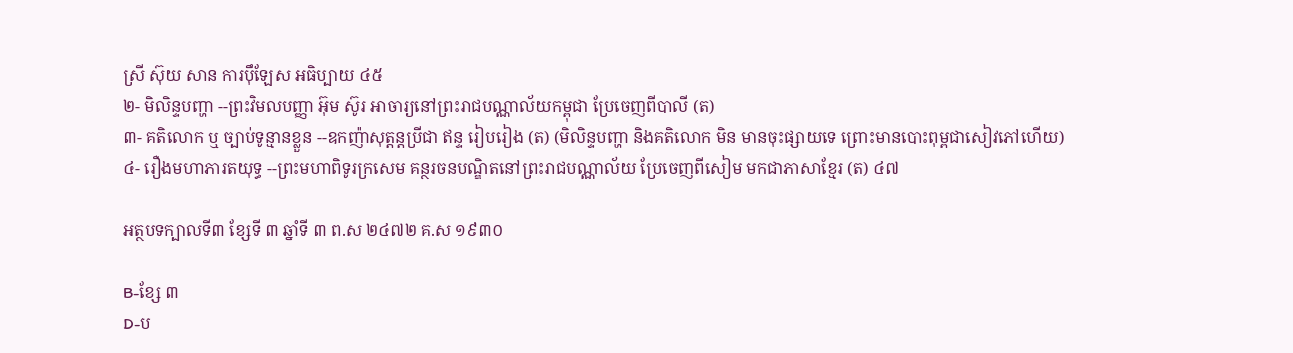ស្រី ស៊ុយ សាន ការប៉ឹឡែស អធិប្បាយ ៤៥
២- មិលិន្ទបញ្ហា --ព្រះវិមលបញ្ញា អ៊ុម ស៊ូរ អាចារ្យនៅព្រះរាជបណ្ណាល័យកម្ពុជា ប្រែចេញពីបាលី (ត)
៣- គតិលោក ឬ ច្បាប់ទូន្មានខ្លួន --ឧកញ៉ាសុត្ដន្ដប្រីជា ឥន្ទ រៀបរៀង (ត) (មិលិន្ទបញ្ហា និងគតិលោក មិន មានចុះផ្សាយទេ ព្រោះមានបោះពុម្ពជាសៀវភៅហើយ)
៤- រឿងមហាភារតយុទ្ធ --ព្រះមហាពិទូរក្រសេម គន្ថរចនបណ្ឌិតនៅព្រះរាជបណ្ណាល័យ ប្រែចេញពីសៀម មកជាភាសាខ្មែរ (ត) ៤៧

អត្ថបទក្បាលទី៣ ខ្សែទី ៣ ឆ្នាំទី ៣ ព.ស ២៤៧២ គ.ស ១៩៣០

B-ខ្សែ ៣
D-ប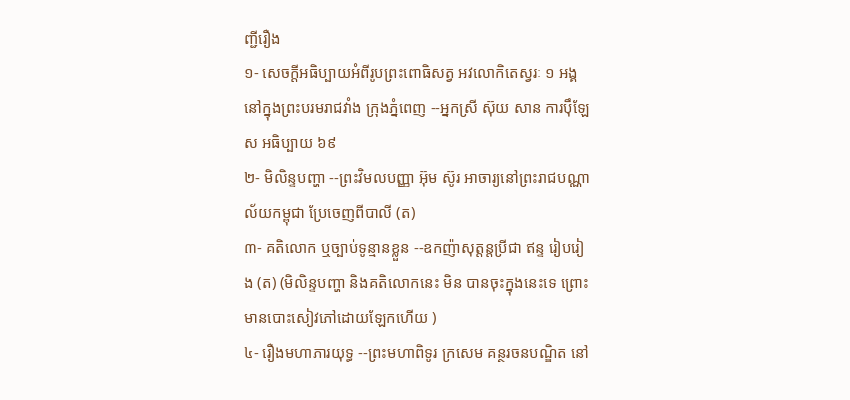ញ្ជីរឿង
១- សេចក្ដីអធិប្បាយអំពីរូបព្រះពោធិសត្វ អវលោកិតេស្វរៈ ១ អង្គនៅក្នុងព្រះបរមរាជវាំង ក្រុងភ្នំពេញ --អ្នកស្រី ស៊ុយ សាន ការប៉ឹឡែស អធិប្បាយ ៦៩
២- មិលិន្ទបញ្ហា --ព្រះវិមលបញ្ញា អ៊ុម ស៊ូរ អាចារ្យនៅព្រះរាជបណ្ណាល័យកម្ពុជា ប្រែចេញពីបាលី (ត)
៣- គតិលោក ឬច្បាប់ទូន្មានខ្លួន --ឧកញ៉ាសុត្តន្តប្រីជា ឥន្ទ រៀបរៀង (ត) (មិលិន្ទបញ្ហា និងគតិលោកនេះ មិន បានចុះក្នុងនេះទេ ព្រោះមានបោះសៀវភៅដោយឡែកហើយ )
៤- រឿងមហាភារយុទ្ធ --ព្រះមហាពិទូរ ក្រសេម គន្ថរចនបណ្ឌិត នៅ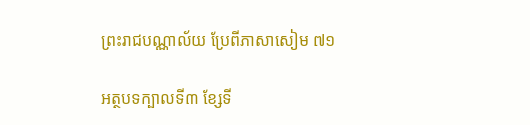ព្រះរាជបណ្ណាល័យ ប្រែពីភាសាសៀម ៧១

អត្ថបទក្បាលទី៣ ខ្សែទី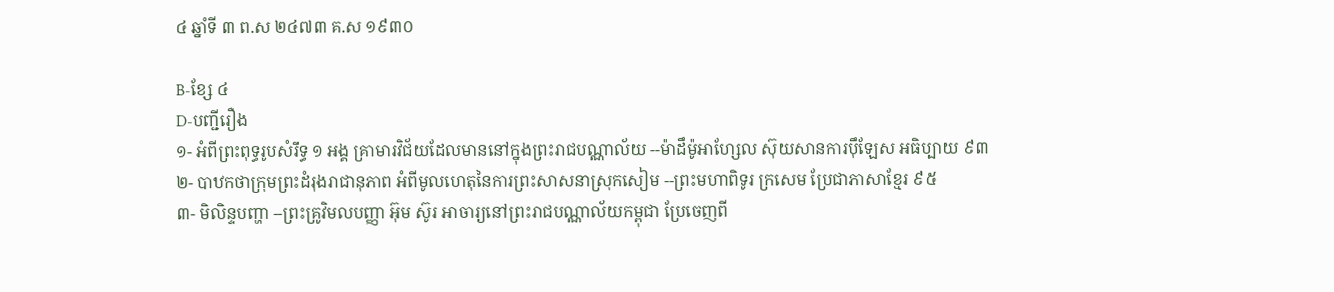៤ ឆ្នាំទី ៣ ព.ស ២៤៧៣ គ.ស ១៩៣០

B-ខ្សែ ៤
D-បញ្ជីរឿង
១- អំពីព្រះពុទ្ធរូបសំរឹទ្ធ ១ អង្គ គ្រាមារវិជ័យដែលមាននៅក្នុងព្រះរាជបណ្ណាល័យ --ម៉ាដឹម៉ូអាហ្សែល ស៊ុយសានការប៉ឹឡែស អធិប្បាយ ៩៣
២- បាឋកថាក្រុមព្រះដំរុងរាជានុភាព អំពីមូលហេតុនៃការព្រះសាសនាស្រុកសៀម --ព្រះមហាពិទូរ ក្រសេម ប្រែជាភាសាខ្មែរ ៩៥
៣- មិលិន្ទបញ្ហា --ព្រះគ្រូវិមលបញ្ញា អ៊ុម ស៊ូរ អាចារ្យនៅព្រះរាជបណ្ណាល័យកម្ពុជា ប្រែចេញពី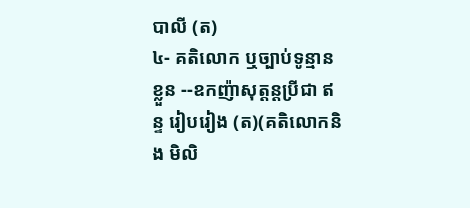បាលី (ត)
៤- គតិលោក ឬច្បាប់ទូន្មានខ្លួន --ឧកញ៉ាសុត្ដន្ដប្រីជា ឥន្ទ រៀបរៀង (ត)(គតិលោកនិង មិលិ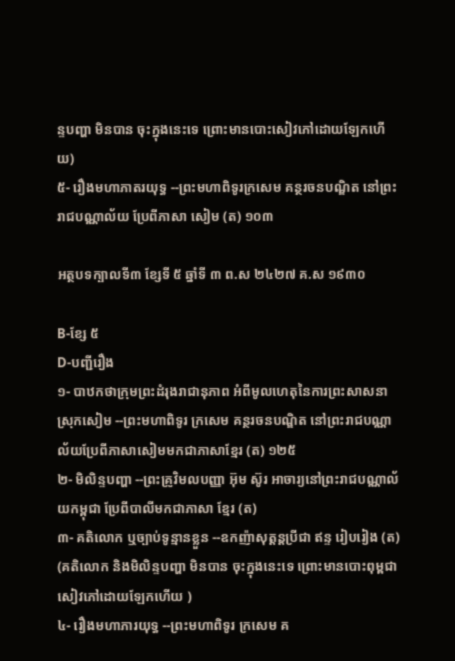ន្ទបញ្ហា មិនបាន ចុះក្នុងនេះទេ ព្រោះមានបោះសៀវភៅដោយឡែកហើយ)
៥- រឿងមហាភាតរយុទ្ធ --ព្រះមហាពិទូរក្រសេម គន្ថរចនបណ្ឌិត នៅព្រះរាជបណ្ណាល័យ ប្រែពីភាសា សៀម (ត) ១០៣

អត្ថបទក្បាលទី៣ ខ្សែទី ៥ ឆ្នាំទី ៣ ព.ស ២៤២៧ គ.ស ១៩៣០

B-ខ្សែ ៥
D-បញ្ជីរឿង
១- បាឋកថាក្រុមព្រះដំរុងរាជានុភាព អំពីមូលហេតុនៃការព្រះសាសនាស្រុកសៀម --ព្រះមហាពិទូរ ក្រសេម គន្ថរចនបណ្ឌិត នៅព្រះរាជបណ្ណាល័យប្រែពីភាសាសៀមមកជាភាសាខ្មែរ (ត) ១២៥
២- មិលិន្ទបញ្ហា --ព្រះគ្រូវិមលបញ្ញា អ៊ុម ស៊ូរ អាចារ្យនៅព្រះរាជបណ្ណាល័យកម្ពុជា ប្រែពីបាលីមកជាភាសា ខ្មែរ (ត)
៣- គតិលោក ឬច្បាប់ទូន្មានខ្លួន --ឧកញ៉ាសុត្ដន្ដប្រីជា ឥន្ទ រៀបរៀង (ត) (គតិលោក និងមិលិន្ទបញ្ហា មិនបាន ចុះក្នុងនេះទេ ព្រោះមានបោះពុម្ពជាសៀវភៅដោយឡែកហើយ )
៤- រឿងមហាភារយុទ្ធ --ព្រះមហាពិទូរ ក្រសេម គ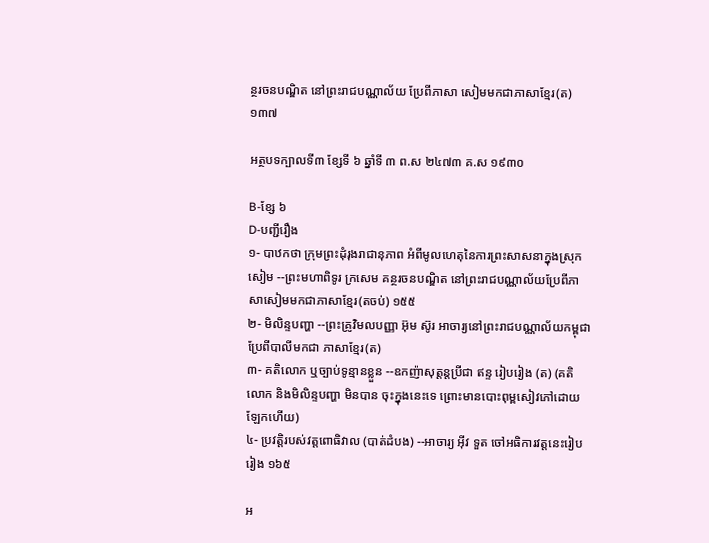ន្ថរចនបណ្ឌិត នៅព្រះរាជបណ្ណាល័យ ប្រែពីភាសា សៀមមកជាភាសាខ្មែរ(ត) ១៣៧

អត្ថបទក្បាលទី៣ ខ្សែទី ៦ ឆ្នាំទី ៣ ព.ស ២៤៧៣ គ.ស ១៩៣០

B-ខ្សែ ៦
D-បញ្ជីរឿង
១- បាឋកថា ក្រុមព្រះដុំរុងរាជានុភាព អំពីមូលហេតុនៃការព្រះសាសនាក្នុងស្រុកសៀម --ព្រះមហាពិទូរ ក្រសេម គន្ថរចនបណ្ឌិត នៅព្រះរាជបណ្ណាល័យប្រែពីភាសាសៀមមកជាភាសាខ្មែរ(តចប់) ១៥៥
២- មិលិន្ទបញ្ហា --ព្រះគ្រូវិមលបញ្ញា អ៊ុម ស៊ូរ អាចារ្យនៅព្រះរាជបណ្ណាល័យកម្ពុជា ប្រែពីបាលីមកជា ភាសាខ្មែរ(ត)
៣- គតិលោក ឬច្បាប់ទូន្មានខ្លួន --ឧកញ៉ាសុត្ដន្ដប្រីជា ឥន្ទ រៀបរៀង (ត) (គតិលោក និងមិលិន្ទបញ្ហា មិនបាន ចុះក្នុងនេះទេ ព្រោះមានបោះពុម្ពសៀវភៅដោយឡែកហើយ)
៤- ប្រវត្តិរបស់វត្តពោធិវាល (បាត់ដំបង) --អាចារ្យ អ៊ីវ ទួត ចៅអធិការវត្តនេះរៀបរៀង ១៦៥

អ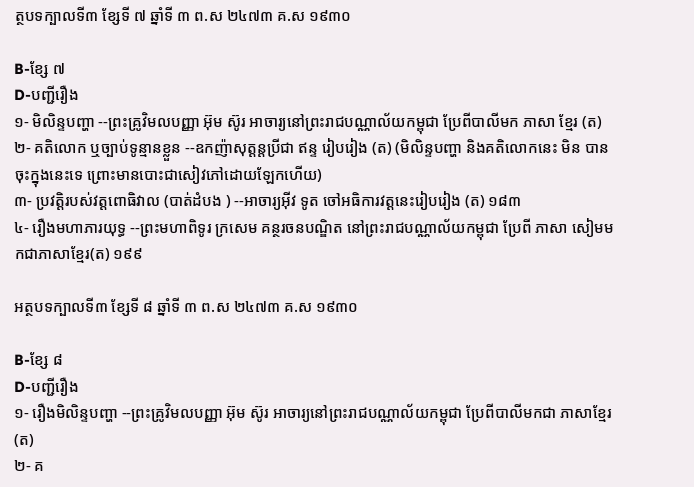ត្ថបទក្បាលទី៣ ខ្សែទី ៧ ឆ្នាំទី ៣ ព.ស ២៤៧៣ គ.ស ១៩៣០

B-ខ្សែ ៧
D-បញ្ជីរឿង
១- មិលិន្ទបញ្ហា --ព្រះគ្រូវិមលបញ្ញា អ៊ុម ស៊ូរ អាចារ្យនៅព្រះរាជបណ្ណាល័យកម្ពុជា ប្រែពីបាលីមក ភាសា ខ្មែរ (ត)
២- គតិលោក ឬច្បាប់ទូន្មានខ្លួន --ឧកញ៉ាសុត្ដន្ដប្រីជា ឥន្ទ រៀបរៀង (ត) (មិលិន្ទបញ្ហា និងគតិលោកនេះ មិន បានចុះក្នុងនេះទេ ព្រោះមានបោះជាសៀវភៅដោយឡែកហើយ)
៣- ប្រវត្តិរបស់វត្តពោធិវាល (បាត់ដំបង ) --អាចារ្យអ៊ីវ ទូត ចៅអធិការវត្តនេះរៀបរៀង (ត) ១៨៣
៤- រឿងមហាភារយុទ្ធ --ព្រះមហាពិទូរ ក្រសេម គន្ថរចនបណ្ឌិត នៅព្រះរាជបណ្ណាល័យកម្ពុជា ប្រែពី ភាសា សៀមមកជាភាសាខ្មែរ(ត) ១៩៩

អត្ថបទក្បាលទី៣ ខ្សែទី ៨ ឆ្នាំទី ៣ ព.ស ២៤៧៣ គ.ស ១៩៣០

B-ខ្សែ ៨
D-បញ្ជីរឿង
១- រឿងមិលិន្ទបញ្ហា --ព្រះគ្រូវិមលបញ្ញា អ៊ុម ស៊ូរ អាចារ្យនៅព្រះរាជបណ្ណាល័យកម្ពុជា ប្រែពីបាលីមកជា ភាសាខ្មែរ(ត)
២- គ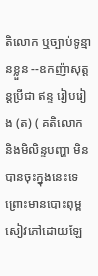តិលោក ឬច្បាប់ទូន្មានខ្លួន --ឧកញ៉ាសុត្ដន្ដប្រីជា ឥន្ទ រៀបរៀង (ត) ( គតិលោក និងមិលិន្ទបញ្ហា មិន បានចុះក្នុងនេះទេ ព្រោះមានបោះពុម្ពសៀវភៅដោយឡែ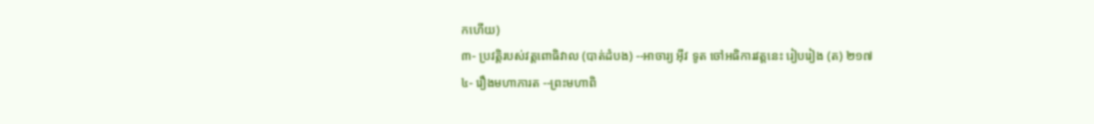កហើយ)
៣- ប្រវត្ដិរបស់វត្តពោធិវាល (បាត់ដំបង) --អាចារ្យ អ៊ីវ ទូត ចៅអធិការវត្តនេះ រៀបរៀង (ត) ២១៧
៤- រឿងមហាភារត --ព្រះមហាពិ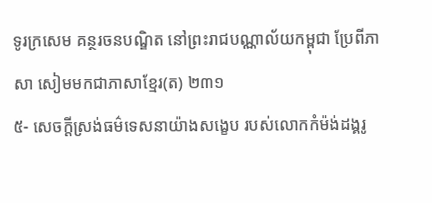ទូរក្រសេម គន្ថរចនបណ្ឌិត នៅព្រះរាជបណ្ណាល័យកម្ពុជា ប្រែពីភាសា សៀមមកជាភាសាខ្មែរ(ត) ២៣១
៥- សេចក្ដីស្រង់ធម៌ទេសនាយ៉ាងសង្ខេប របស់លោកកំម៉ង់ដង្គរូ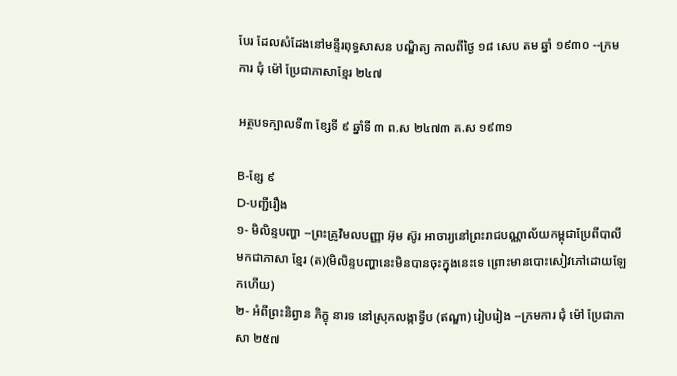បែរ ដែលសំដែងនៅមន្ទីរពុទ្ធសាសន បណ្ឌិត្យ កាលពីថ្ងៃ ១៨ សេប តម ឆ្នាំ ១៩៣០ --ក្រមការ ជុំ ម៉ៅ ប្រែជាភាសាខ្មែរ ២៤៧

អត្ថបទក្បាលទី៣ ខ្សែទី ៩ ឆ្នាំទី ៣ ព.ស ២៤៧៣ គ.ស ១៩៣១

B-ខ្សែ ៩
D-បញ្ជីរឿង
១- មិលិន្ទបញ្ហា --ព្រះគ្រូវិមលបញ្ញា អ៊ុម ស៊ូរ អាចារ្យនៅព្រះរាជបណ្ណាល័យកម្ពុជាប្រែពីបាលីមកជាភាសា ខ្មែរ (ត)(មិលិន្ទបញ្ហានេះមិនបានចុះក្នុងនេះទេ ព្រោះមានបោះសៀវភៅដោយឡែកហើយ)
២- អំពីព្រះនិព្វាន ភិក្ខុ នារទ នៅស្រុកលង្កាទ្វីប (ឥណ្ឌា) រៀបរៀង --ក្រមការ ជុំ ម៉ៅ ប្រែជាភាសា ២៥៧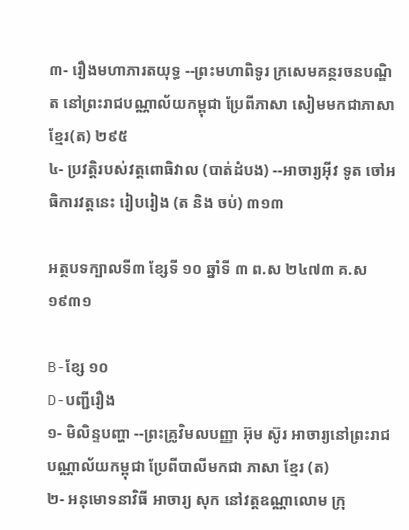៣- រឿងមហាភារតយុទ្ធ --ព្រះមហាពិទូរ ក្រសេមគន្ថរចនបណ្ឌិត នៅព្រះរាជបណ្ណាល័យកម្ពុជា ប្រែពីភាសា សៀមមកជាភាសាខ្មែរ(ត) ២៩៥
៤- ប្រវត្ដិរបស់វត្តពោធិវាល (បាត់ដំបង) --អាចារ្យអ៊ីវ ទូត ចៅអធិការវត្តនេះ រៀបរៀង (ត និង ចប់) ៣១៣

អត្ថបទក្បាលទី៣ ខ្សែទី ១០ ឆ្នាំទី ៣ ព.ស ២៤៧៣ គ.ស ១៩៣១

B-ខ្សែ ១០
D-បញ្ជីរឿង
១- មិលិន្ទបញ្ហា --ព្រះគ្រូវិមលបញ្ញា អ៊ុម ស៊ូរ អាចារ្យនៅព្រះរាជបណ្ណាល័យកម្ពុជា ប្រែពីបាលីមកជា ភាសា ខ្មែរ (ត)
២- អនុមោទនាវិធី អាចារ្យ សុក នៅវត្តឧណ្ណាលោម ក្រុ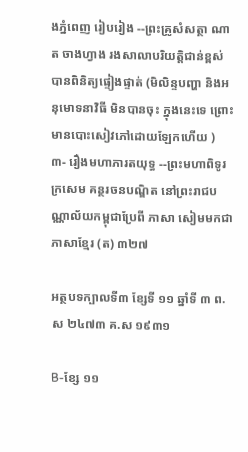ងភ្នំពេញ រៀបរៀង --ព្រះគ្រូសំសត្ថា ណាត ចាងហ្វាង រងសាលាបរិយត្តិជាន់ខ្ពស់បានពិនិត្យផ្ទៀងផ្ទាត់ (មិលិន្ទបញ្ហា និងអនុមោទនាវិធី មិនបានចុះ ក្នុងនេះទេ ព្រោះមានបោះសៀវភៅដោយឡែកហើយ )
៣- រឿងមហាភារតយុទ្ធ --ព្រះមហាពិទូរ ក្រសេម គន្ថរចនបណ្ឌិត នៅព្រះរាជបណ្ណាល័យកម្ពុជាប្រែពី ភាសា សៀមមកជាភាសាខ្មែរ (ត) ៣២៧

អត្ថបទក្បាលទី៣ ខ្សែទី ១១ ឆ្នាំទី ៣ ព.ស ២៤៧៣ គ.ស ១៩៣១

B-ខ្សែ ១១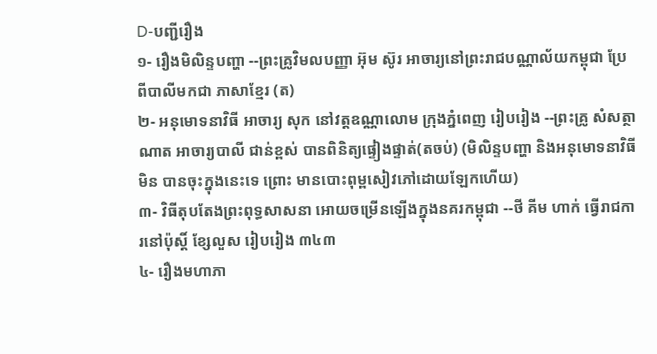D-បញ្ជីរឿង
១- រឿងមិលិន្ទបញ្ហា --ព្រះគ្រូវិមលបញ្ញា អ៊ុម ស៊ូរ អាចារ្យនៅព្រះរាជបណ្ណាល័យកម្ពុជា ប្រែពីបាលីមកជា ភាសាខ្មែរ (ត)
២- អនុមោទនាវិធី អាចារ្យ សុក នៅវត្តឧណ្ណាលោម ក្រុងភ្នំពេញ រៀបរៀង --ព្រះគ្រូ សំសត្ថា ណាត អាចារ្យបាលី ជាន់ខ្ពស់ បានពិនិត្យផ្ទៀងផ្ទាត់(តចប់) (មិលិន្ទបញ្ហា និងអនុមោទនាវិធី មិន បានចុះក្នុងនេះទេ ព្រោះ មានបោះពុម្ពសៀវភៅដោយឡែកហើយ)
៣- វិធីតុបតែងព្រះពុទ្ធសាសនា អោយចម្រើនឡើងក្នុងនគរកម្ពុជា --ថី គីម ហាក់ ធ្វើរាជការនៅប៉ុស្តិ៍ ខ្សែលួស រៀបរៀង ៣៤៣
៤- រឿងមហាភា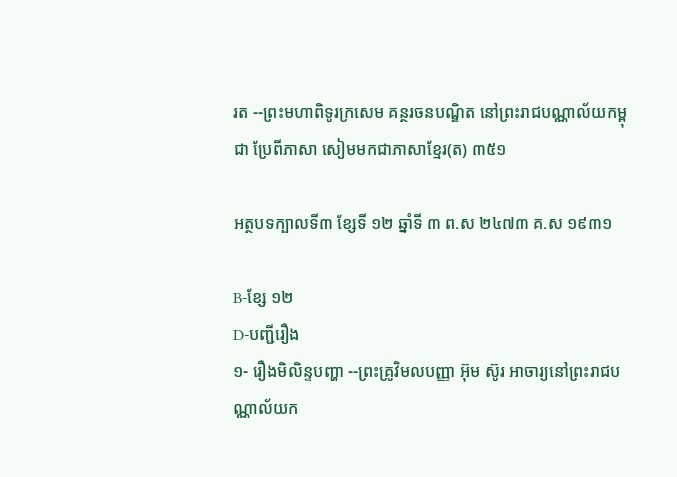រត --ព្រះមហាពិទូរក្រសេម គន្ថរចនបណ្ឌិត នៅព្រះរាជបណ្ណាល័យកម្ពុជា ប្រែពីភាសា សៀមមកជាភាសាខ្មែរ(ត) ៣៥១

អត្ថបទក្បាលទី៣ ខ្សែទី ១២ ឆ្នាំទី ៣ ព.ស ២៤៧៣ គ.ស ១៩៣១

B-ខ្សែ ១២
D-បញ្ជីរឿង
១- រឿងមិលិន្ទបញ្ហា --ព្រះគ្រូវិមលបញ្ញា អ៊ុម ស៊ូរ អាចារ្យនៅព្រះរាជបណ្ណាល័យក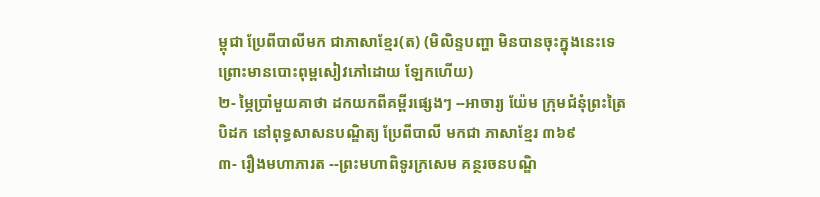ម្ពុជា ប្រែពីបាលីមក ជាភាសាខ្មែរ(ត) (មិលិន្ទបញ្ហា មិនបានចុះក្នុងនេះទេ ព្រោះមានបោះពុម្ពសៀវភៅដោយ ឡែកហើយ)
២- ម្ភៃប្រាំមួយគាថា ដកយកពីគម្ពីរផ្សេងៗ --អាចារ្យ យ៉ែម ក្រុមជំនុំព្រះត្រៃបិដក នៅពុទ្ធសាសនបណ្ឌិត្យ ប្រែពីបាលី មកជា ភាសាខ្មែរ ៣៦៩
៣- រឿងមហាភារត --ព្រះមហាពិទូរក្រសេម គន្ថរចនបណ្ឌិ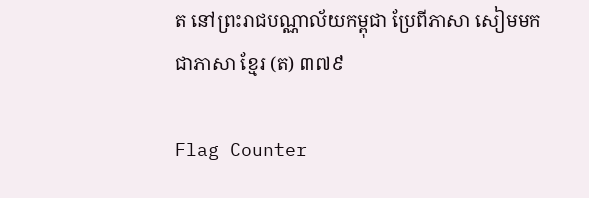ត នៅព្រះរាជបណ្ណាល័យកម្ពុជា ប្រែពីភាសា សៀមមកជាភាសា ខ្មែរ (ត) ៣៧៩

Flag Counter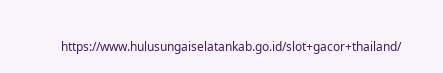https://www.hulusungaiselatankab.go.id/slot+gacor+thailand/